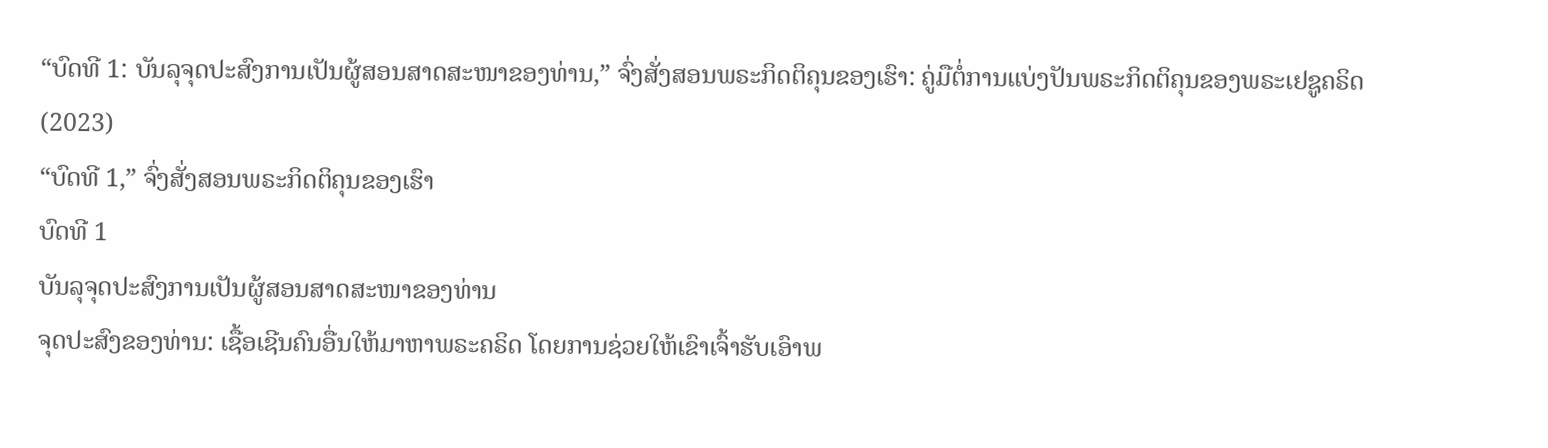“ບົດທີ 1: ບັນລຸຈຸດປະສົງການເປັນຜູ້ສອນສາດສະໜາຂອງທ່ານ,” ຈົ່ງສັ່ງສອນພຣະກິດຕິຄຸນຂອງເຮົາ: ຄູ່ມືຕໍ່ການແບ່ງປັນພຣະກິດຕິຄຸນຂອງພຣະເຢຊູຄຣິດ (2023)
“ບົດທີ 1,” ຈົ່ງສັ່ງສອນພຣະກິດຕິຄຸນຂອງເຮົາ
ບົດທີ 1
ບັນລຸຈຸດປະສົງການເປັນຜູ້ສອນສາດສະໜາຂອງທ່ານ
ຈຸດປະສົງຂອງທ່ານ: ເຊື້ອເຊີນຄົນອື່ນໃຫ້ມາຫາພຣະຄຣິດ ໂດຍການຊ່ວຍໃຫ້ເຂົາເຈົ້າຮັບເອົາພ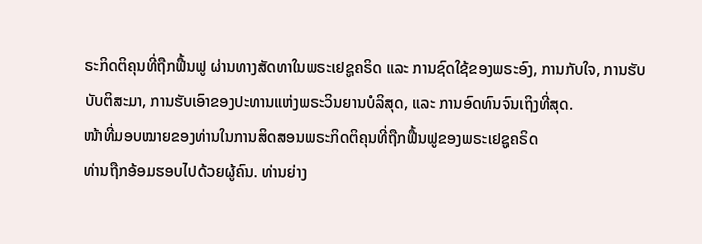ຣະກິດຕິຄຸນທີ່ຖືກຟື້ນຟູ ຜ່ານທາງສັດທາໃນພຣະເຢຊູຄຣິດ ແລະ ການຊົດໃຊ້ຂອງພຣະອົງ, ການກັບໃຈ, ການຮັບບັບຕິສະມາ, ການຮັບເອົາຂອງປະທານແຫ່ງພຣະວິນຍານບໍລິສຸດ, ແລະ ການອົດທົນຈົນເຖິງທີ່ສຸດ.
ໜ້າທີ່ມອບໝາຍຂອງທ່ານໃນການສິດສອນພຣະກິດຕິຄຸນທີ່ຖືກຟື້ນຟູຂອງພຣະເຢຊູຄຣິດ
ທ່ານຖືກອ້ອມຮອບໄປດ້ວຍຜູ້ຄົນ. ທ່ານຍ່າງ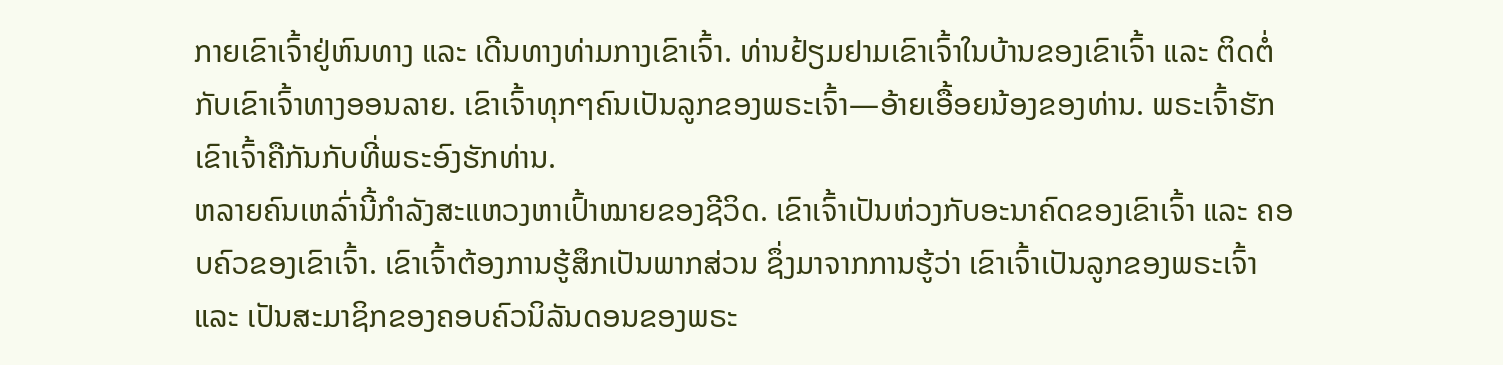ກາຍເຂົາເຈົ້າຢູ່ຫົນທາງ ແລະ ເດີນທາງທ່າມກາງເຂົາເຈົ້າ. ທ່ານຢ້ຽມຢາມເຂົາເຈົ້າໃນບ້ານຂອງເຂົາເຈົ້າ ແລະ ຕິດຕໍ່ກັບເຂົາເຈົ້າທາງອອນລາຍ. ເຂົາເຈົ້າທຸກໆຄົນເປັນລູກຂອງພຣະເຈົ້າ—ອ້າຍເອື້ອຍນ້ອງຂອງທ່ານ. ພຣະເຈົ້າຮັກເຂົາເຈົ້າຄືກັນກັບທີ່ພຣະອົງຮັກທ່ານ.
ຫລາຍຄົນເຫລົ່ານີ້ກຳລັງສະແຫວງຫາເປົ້າໝາຍຂອງຊີວິດ. ເຂົາເຈົ້າເປັນຫ່ວງກັບອະນາຄົດຂອງເຂົາເຈົ້າ ແລະ ຄອບຄົວຂອງເຂົາເຈົ້າ. ເຂົາເຈົ້າຕ້ອງການຮູ້ສຶກເປັນພາກສ່ວນ ຊຶ່ງມາຈາກການຮູ້ວ່າ ເຂົາເຈົ້າເປັນລູກຂອງພຣະເຈົ້າ ແລະ ເປັນສະມາຊິກຂອງຄອບຄົວນິລັນດອນຂອງພຣະ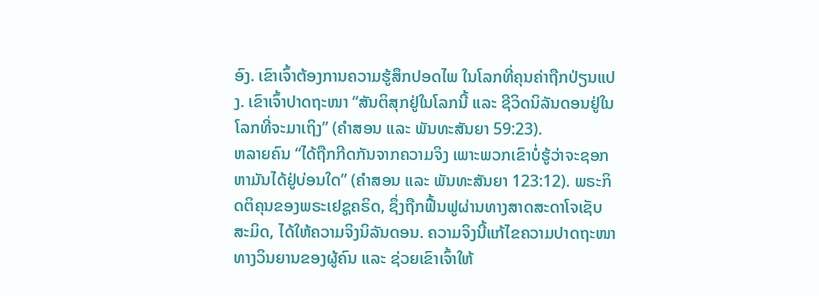ອົງ. ເຂົາເຈົ້າຕ້ອງການຄວາມຮູ້ສຶກປອດໄພ ໃນໂລກທີ່ຄຸນຄ່າຖືກປ່ຽນແປງ. ເຂົາເຈົ້າປາດຖະໜາ “ສັນຕິສຸກຢູ່ໃນໂລກນີ້ ແລະ ຊີວິດນິລັນດອນຢູ່ໃນໂລກທີ່ຈະມາເຖິງ” (ຄຳສອນ ແລະ ພັນທະສັນຍາ 59:23).
ຫລາຍຄົນ “ໄດ້ຖືກກີດກັນຈາກຄວາມຈິງ ເພາະພວກເຂົາບໍ່ຮູ້ວ່າຈະຊອກຫາມັນໄດ້ຢູ່ບ່ອນໃດ” (ຄຳສອນ ແລະ ພັນທະສັນຍາ 123:12). ພຣະກິດຕິຄຸນຂອງພຣະເຢຊູຄຣິດ, ຊຶ່ງຖືກຟື້ນຟູຜ່ານທາງສາດສະດາໂຈເຊັບ ສະມິດ, ໄດ້ໃຫ້ຄວາມຈິງນິລັນດອນ. ຄວາມຈິງນີ້ແກ້ໄຂຄວາມປາດຖະໜາທາງວິນຍານຂອງຜູ້ຄົນ ແລະ ຊ່ວຍເຂົາເຈົ້າໃຫ້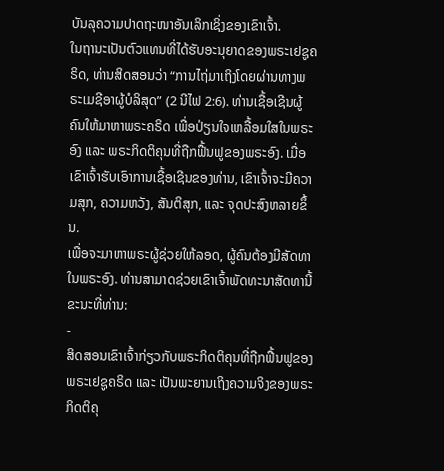ບັນລຸຄວາມປາດຖະໜາອັນເລິກເຊິ່ງຂອງເຂົາເຈົ້າ.
ໃນຖານະເປັນຕົວແທນທີ່ໄດ້ຮັບອະນຸຍາດຂອງພຣະເຢຊູຄຣິດ, ທ່ານສິດສອນວ່າ “ການໄຖ່ມາເຖິງໂດຍຜ່ານທາງພຣະເມຊີອາຜູ້ບໍລິສຸດ” (2 ນີໄຟ 2:6). ທ່ານເຊື້ອເຊີນຜູ້ຄົນໃຫ້ມາຫາພຣະຄຣິດ ເພື່ອປ່ຽນໃຈເຫລື້ອມໃສໃນພຣະອົງ ແລະ ພຣະກິດຕິຄຸນທີ່ຖືກຟື້ນຟູຂອງພຣະອົງ. ເມື່ອເຂົາເຈົ້າຮັບເອົາການເຊື້ອເຊີນຂອງທ່ານ, ເຂົາເຈົ້າຈະມີຄວາມສຸກ, ຄວາມຫວັງ, ສັນຕິສຸກ, ແລະ ຈຸດປະສົງຫລາຍຂຶ້ນ.
ເພື່ອຈະມາຫາພຣະຜູ້ຊ່ວຍໃຫ້ລອດ, ຜູ້ຄົນຕ້ອງມີສັດທາໃນພຣະອົງ. ທ່ານສາມາດຊ່ວຍເຂົາເຈົ້າພັດທະນາສັດທານີ້ຂະນະທີ່ທ່ານ:
-
ສິດສອນເຂົາເຈົ້າກ່ຽວກັບພຣະກິດຕິຄຸນທີ່ຖືກຟື້ນຟູຂອງພຣະເຢຊູຄຣິດ ແລະ ເປັນພະຍານເຖິງຄວາມຈິງຂອງພຣະກິດຕິຄຸ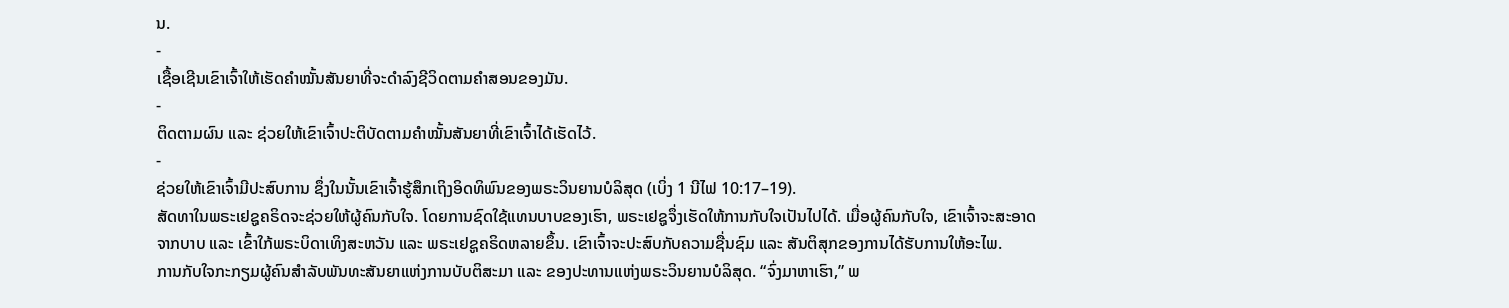ນ.
-
ເຊື້ອເຊີນເຂົາເຈົ້າໃຫ້ເຮັດຄຳໝັ້ນສັນຍາທີ່ຈະດຳລົງຊີວິດຕາມຄຳສອນຂອງມັນ.
-
ຕິດຕາມຜົນ ແລະ ຊ່ວຍໃຫ້ເຂົາເຈົ້າປະຕິບັດຕາມຄຳໝັ້ນສັນຍາທີ່ເຂົາເຈົ້າໄດ້ເຮັດໄວ້.
-
ຊ່ວຍໃຫ້ເຂົາເຈົ້າມີປະສົບການ ຊຶ່ງໃນນັ້ນເຂົາເຈົ້າຮູ້ສຶກເຖິງອິດທິພົນຂອງພຣະວິນຍານບໍລິສຸດ (ເບິ່ງ 1 ນີໄຟ 10:17–19).
ສັດທາໃນພຣະເຢຊູຄຣິດຈະຊ່ວຍໃຫ້ຜູ້ຄົນກັບໃຈ. ໂດຍການຊົດໃຊ້ແທນບາບຂອງເຮົາ, ພຣະເຢຊູຈຶ່ງເຮັດໃຫ້ການກັບໃຈເປັນໄປໄດ້. ເມື່ອຜູ້ຄົນກັບໃຈ, ເຂົາເຈົ້າຈະສະອາດຈາກບາບ ແລະ ເຂົ້າໃກ້ພຣະບິດາເທິງສະຫວັນ ແລະ ພຣະເຢຊູຄຣິດຫລາຍຂຶ້ນ. ເຂົາເຈົ້າຈະປະສົບກັບຄວາມຊື່ນຊົມ ແລະ ສັນຕິສຸກຂອງການໄດ້ຮັບການໃຫ້ອະໄພ.
ການກັບໃຈກະກຽມຜູ້ຄົນສຳລັບພັນທະສັນຍາແຫ່ງການບັບຕິສະມາ ແລະ ຂອງປະທານແຫ່ງພຣະວິນຍານບໍລິສຸດ. “ຈົ່ງມາຫາເຮົາ,” ພ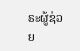ຣະຜູ້ຊ່ວຍ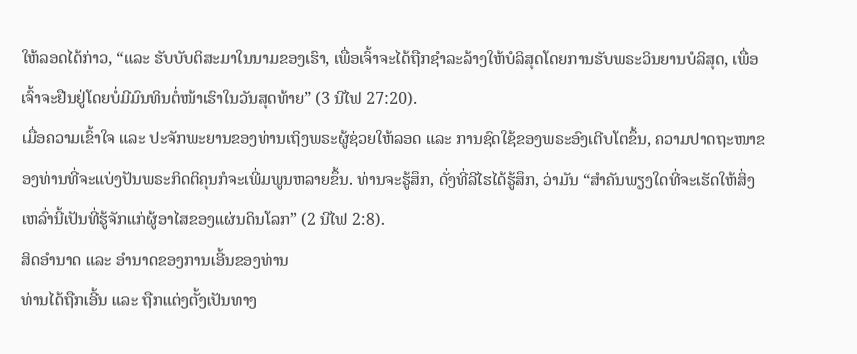ໃຫ້ລອດໄດ້ກ່າວ, “ແລະ ຮັບບັບຕິສະມາໃນນາມຂອງເຮົາ, ເພື່ອເຈົ້າຈະໄດ້ຖືກຊຳລະລ້າງໃຫ້ບໍລິສຸດໂດຍການຮັບພຣະວິນຍານບໍລິສຸດ, ເພື່ອເຈົ້າຈະຢືນຢູ່ໂດຍບໍ່ມີມົນທິນຕໍ່ໜ້າເຮົາໃນວັນສຸດທ້າຍ” (3 ນີໄຟ 27:20).
ເມື່ອຄວາມເຂົ້າໃຈ ແລະ ປະຈັກພະຍານຂອງທ່ານເຖິງພຣະຜູ້ຊ່ວຍໃຫ້ລອດ ແລະ ການຊົດໃຊ້ຂອງພຣະອົງເຕີບໂຕຂຶ້ນ, ຄວາມປາດຖະໜາຂອງທ່ານທີ່ຈະແບ່ງປັນພຣະກິດຕິຄຸນກໍຈະເພີ່ມພູນຫລາຍຂຶ້ນ. ທ່ານຈະຮູ້ສຶກ, ດັ່ງທີ່ລີໄຮໄດ້ຮູ້ສຶກ, ວ່າມັນ “ສຳຄັນພຽງໃດທີ່ຈະເຮັດໃຫ້ສິ່ງເຫລົ່ານີ້ເປັນທີ່ຮູ້ຈັກແກ່ຜູ້ອາໄສຂອງແຜ່ນດິນໂລກ” (2 ນີໄຟ 2:8).
ສິດອຳນາດ ແລະ ອຳນາດຂອງການເອີ້ນຂອງທ່ານ
ທ່ານໄດ້ຖືກເອີ້ນ ແລະ ຖືກແຕ່ງຕັ້ງເປັນທາງ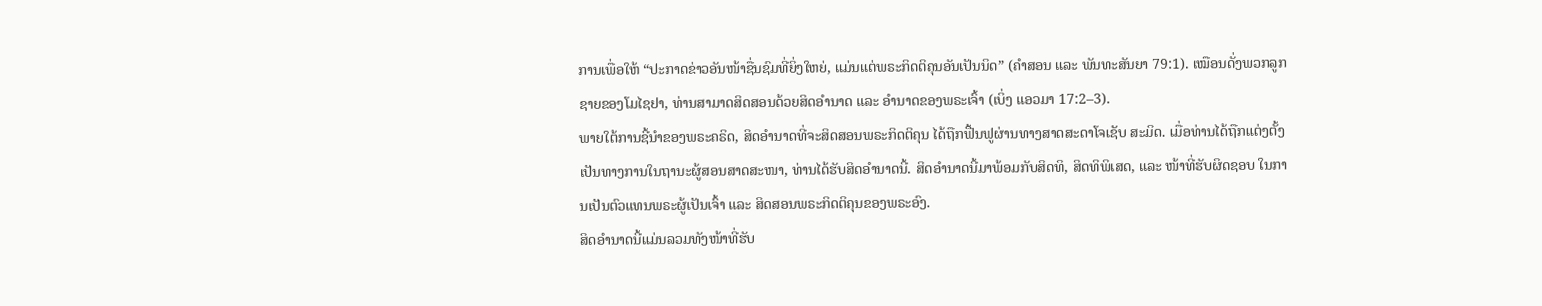ການເພື່ອໃຫ້ “ປະກາດຂ່າວອັນໜ້າຊື່ນຊົມທີ່ຍິ່ງໃຫຍ່, ແມ່ນແຕ່ພຣະກິດຕິຄຸນອັນເປັນນິດ” (ຄຳສອນ ແລະ ພັນທະສັນຍາ 79:1). ເໝືອນດັ່ງພວກລູກຊາຍຂອງໂມໄຊຢາ, ທ່ານສາມາດສິດສອນດ້ວຍສິດອຳນາດ ແລະ ອຳນາດຂອງພຣະເຈົ້າ (ເບິ່ງ ແອວມາ 17:2–3).
ພາຍໃຕ້ການຊີ້ນຳຂອງພຣະຄຣິດ, ສິດອຳນາດທີ່ຈະສິດສອນພຣະກິດຕິຄຸນ ໄດ້ຖືກຟື້ນຟູຜ່ານທາງສາດສະດາໂຈເຊັບ ສະມິດ. ເມື່ອທ່ານໄດ້ຖືກແຕ່ງຕັ້ງເປັນທາງການໃນຖານະຜູ້ສອນສາດສະໜາ, ທ່ານໄດ້ຮັບສິດອຳນາດນີ້. ສິດອຳນາດນີ້ມາພ້ອມກັບສິດທິ, ສິດທິພິເສດ, ແລະ ໜ້າທີ່ຮັບຜິດຊອບ ໃນການເປັນຕົວແທນພຣະຜູ້ເປັນເຈົ້າ ແລະ ສິດສອນພຣະກິດຕິຄຸນຂອງພຣະອົງ.
ສິດອຳນາດນີ້ແມ່ນລວມທັງໜ້າທີ່ຮັບ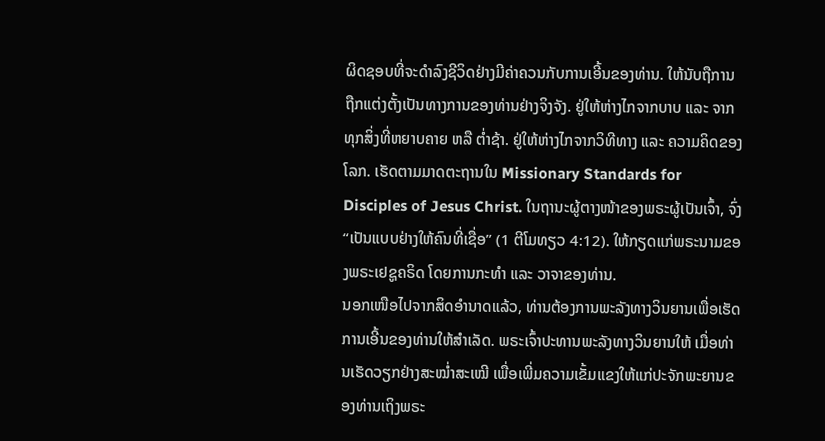ຜິດຊອບທີ່ຈະດຳລົງຊີວິດຢ່າງມີຄ່າຄວນກັບການເອີ້ນຂອງທ່ານ. ໃຫ້ນັບຖືການຖືກແຕ່ງຕັ້ງເປັນທາງການຂອງທ່ານຢ່າງຈິງຈັງ. ຢູ່ໃຫ້ຫ່າງໄກຈາກບາບ ແລະ ຈາກທຸກສິ່ງທີ່ຫຍາບຄາຍ ຫລື ຕ່ຳຊ້າ. ຢູ່ໃຫ້ຫ່າງໄກຈາກວິທີທາງ ແລະ ຄວາມຄິດຂອງໂລກ. ເຮັດຕາມມາດຕະຖານໃນ Missionary Standards for Disciples of Jesus Christ. ໃນຖານະຜູ້ຕາງໜ້າຂອງພຣະຜູ້ເປັນເຈົ້າ, ຈົ່ງ “ເປັນແບບຢ່າງໃຫ້ຄົນທີ່ເຊື່ອ” (1 ຕີໂມທຽວ 4:12). ໃຫ້ກຽດແກ່ພຣະນາມຂອງພຣະເຢຊູຄຣິດ ໂດຍການກະທຳ ແລະ ວາຈາຂອງທ່ານ.
ນອກເໜືອໄປຈາກສິດອຳນາດແລ້ວ, ທ່ານຕ້ອງການພະລັງທາງວິນຍານເພື່ອເຮັດການເອີ້ນຂອງທ່ານໃຫ້ສຳເລັດ. ພຣະເຈົ້າປະທານພະລັງທາງວິນຍານໃຫ້ ເມື່ອທ່ານເຮັດວຽກຢ່າງສະໝ່ຳສະເໝີ ເພື່ອເພີ່ມຄວາມເຂັ້ມແຂງໃຫ້ແກ່ປະຈັກພະຍານຂອງທ່ານເຖິງພຣະ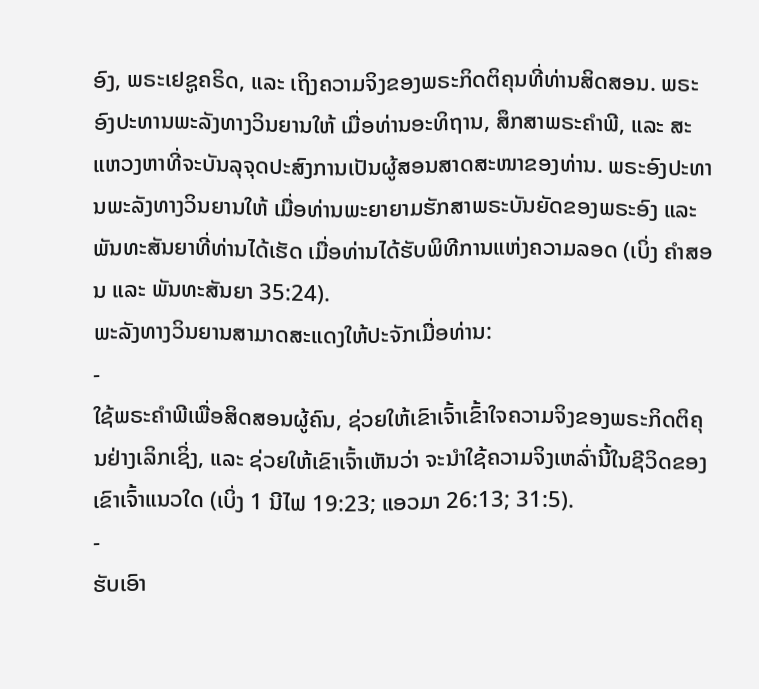ອົງ, ພຣະເຢຊູຄຣິດ, ແລະ ເຖິງຄວາມຈິງຂອງພຣະກິດຕິຄຸນທີ່ທ່ານສິດສອນ. ພຣະອົງປະທານພະລັງທາງວິນຍານໃຫ້ ເມື່ອທ່ານອະທິຖານ, ສຶກສາພຣະຄຳພີ, ແລະ ສະແຫວງຫາທີ່ຈະບັນລຸຈຸດປະສົງການເປັນຜູ້ສອນສາດສະໜາຂອງທ່ານ. ພຣະອົງປະທານພະລັງທາງວິນຍານໃຫ້ ເມື່ອທ່ານພະຍາຍາມຮັກສາພຣະບັນຍັດຂອງພຣະອົງ ແລະ ພັນທະສັນຍາທີ່ທ່ານໄດ້ເຮັດ ເມື່ອທ່ານໄດ້ຮັບພິທີການແຫ່ງຄວາມລອດ (ເບິ່ງ ຄຳສອນ ແລະ ພັນທະສັນຍາ 35:24).
ພະລັງທາງວິນຍານສາມາດສະແດງໃຫ້ປະຈັກເມື່ອທ່ານ:
-
ໃຊ້ພຣະຄຳພີເພື່ອສິດສອນຜູ້ຄົນ, ຊ່ວຍໃຫ້ເຂົາເຈົ້າເຂົ້າໃຈຄວາມຈິງຂອງພຣະກິດຕິຄຸນຢ່າງເລິກເຊິ່ງ, ແລະ ຊ່ວຍໃຫ້ເຂົາເຈົ້າເຫັນວ່າ ຈະນຳໃຊ້ຄວາມຈິງເຫລົ່ານີ້ໃນຊີວິດຂອງເຂົາເຈົ້າແນວໃດ (ເບິ່ງ 1 ນີໄຟ 19:23; ແອວມາ 26:13; 31:5).
-
ຮັບເອົາ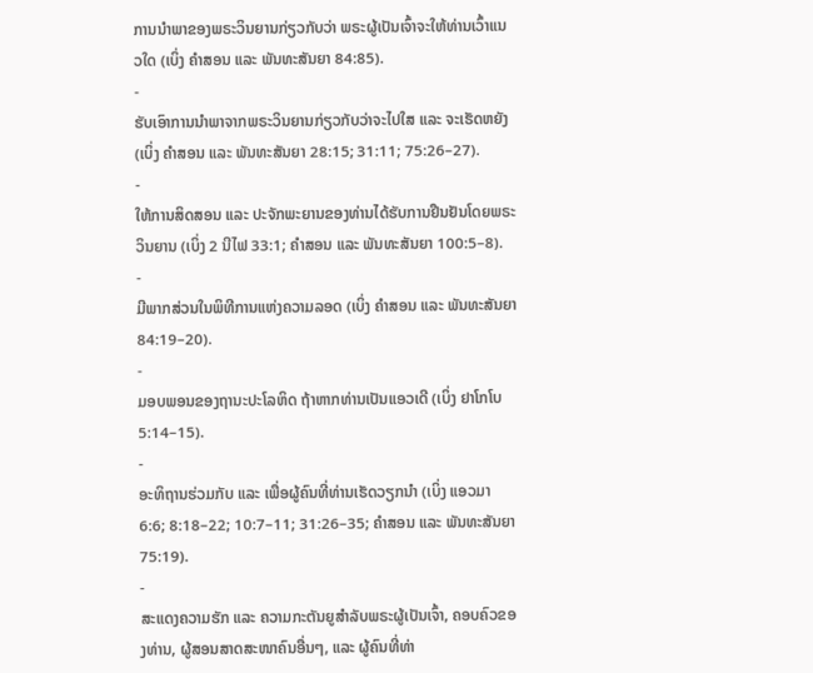ການນຳພາຂອງພຣະວິນຍານກ່ຽວກັບວ່າ ພຣະຜູ້ເປັນເຈົ້າຈະໃຫ້ທ່ານເວົ້າແນວໃດ (ເບິ່ງ ຄຳສອນ ແລະ ພັນທະສັນຍາ 84:85).
-
ຮັບເອົາການນຳພາຈາກພຣະວິນຍານກ່ຽວກັບວ່າຈະໄປໃສ ແລະ ຈະເຮັດຫຍັງ (ເບິ່ງ ຄຳສອນ ແລະ ພັນທະສັນຍາ 28:15; 31:11; 75:26–27).
-
ໃຫ້ການສິດສອນ ແລະ ປະຈັກພະຍານຂອງທ່ານໄດ້ຮັບການຢືນຢັນໂດຍພຣະວິນຍານ (ເບິ່ງ 2 ນີໄຟ 33:1; ຄຳສອນ ແລະ ພັນທະສັນຍາ 100:5–8).
-
ມີພາກສ່ວນໃນພິທີການແຫ່ງຄວາມລອດ (ເບິ່ງ ຄຳສອນ ແລະ ພັນທະສັນຍາ 84:19–20).
-
ມອບພອນຂອງຖານະປະໂລຫິດ ຖ້າຫາກທ່ານເປັນແອວເດີ (ເບິ່ງ ຢາໂກໂບ 5:14–15).
-
ອະທິຖານຮ່ວມກັບ ແລະ ເພື່ອຜູ້ຄົນທີ່ທ່ານເຮັດວຽກນຳ (ເບິ່ງ ແອວມາ 6:6; 8:18–22; 10:7–11; 31:26–35; ຄຳສອນ ແລະ ພັນທະສັນຍາ 75:19).
-
ສະແດງຄວາມຮັກ ແລະ ຄວາມກະຕັນຍູສຳລັບພຣະຜູ້ເປັນເຈົ້າ, ຄອບຄົວຂອງທ່ານ, ຜູ້ສອນສາດສະໜາຄົນອື່ນໆ, ແລະ ຜູ້ຄົນທີ່ທ່າ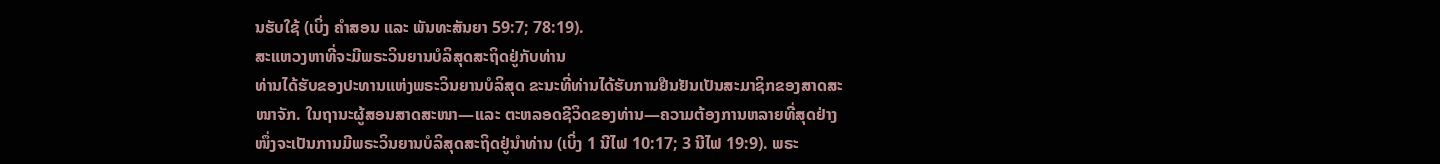ນຮັບໃຊ້ (ເບິ່ງ ຄຳສອນ ແລະ ພັນທະສັນຍາ 59:7; 78:19).
ສະແຫວງຫາທີ່ຈະມີພຣະວິນຍານບໍລິສຸດສະຖິດຢູ່ກັບທ່ານ
ທ່ານໄດ້ຮັບຂອງປະທານແຫ່ງພຣະວິນຍານບໍລິສຸດ ຂະນະທີ່ທ່ານໄດ້ຮັບການຢືນຢັນເປັນສະມາຊິກຂອງສາດສະໜາຈັກ. ໃນຖານະຜູ້ສອນສາດສະໜາ—ແລະ ຕະຫລອດຊີວິດຂອງທ່ານ—ຄວາມຕ້ອງການຫລາຍທີ່ສຸດຢ່າງໜຶ່ງຈະເປັນການມີພຣະວິນຍານບໍລິສຸດສະຖິດຢູ່ນຳທ່ານ (ເບິ່ງ 1 ນີໄຟ 10:17; 3 ນີໄຟ 19:9). ພຣະ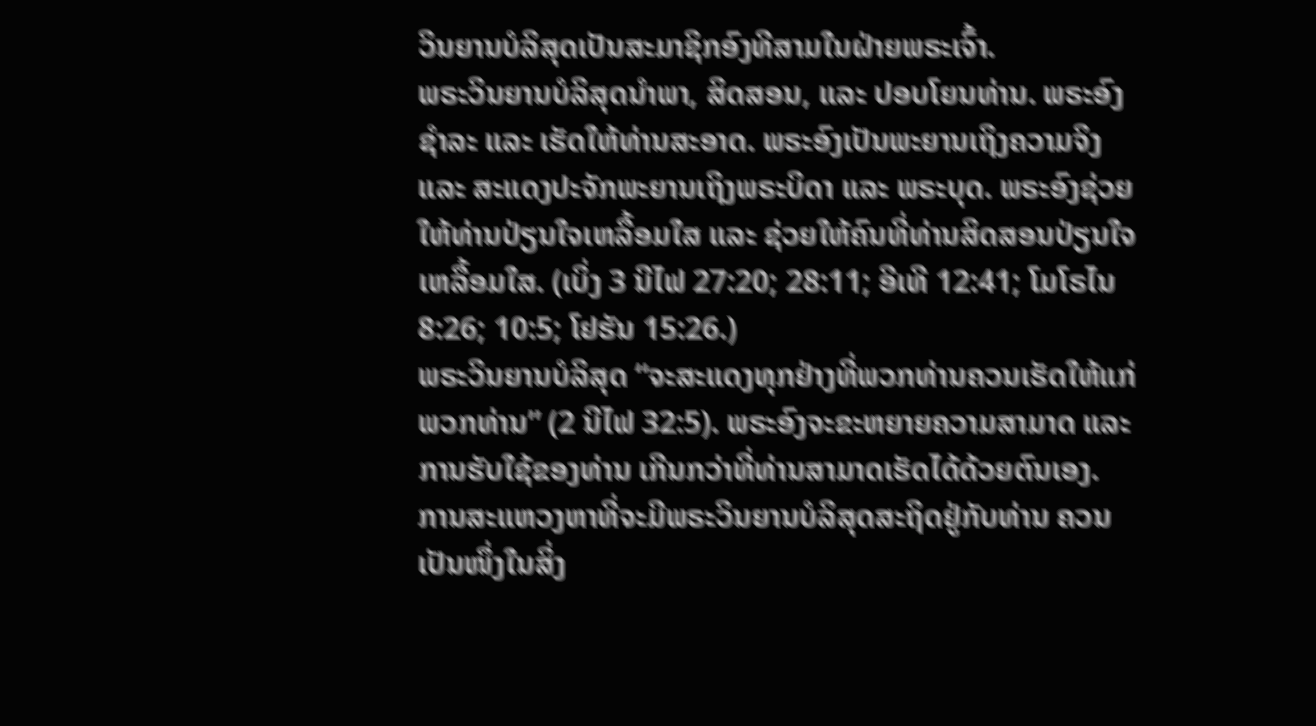ວິນຍານບໍລິສຸດເປັນສະມາຊິກອົງທີສາມໃນຝ່າຍພຣະເຈົ້າ.
ພຣະວິນຍານບໍລິສຸດນຳພາ, ສິດສອນ, ແລະ ປອບໂຍນທ່ານ. ພຣະອົງຊຳລະ ແລະ ເຮັດໃຫ້ທ່ານສະອາດ. ພຣະອົງເປັນພະຍານເຖິງຄວາມຈິງ ແລະ ສະແດງປະຈັກພະຍານເຖິງພຣະບິດາ ແລະ ພຣະບຸດ. ພຣະອົງຊ່ວຍໃຫ້ທ່ານປ່ຽນໃຈເຫລື້ອມໃສ ແລະ ຊ່ວຍໃຫ້ຄົນທີ່ທ່ານສິດສອນປ່ຽນໃຈເຫລື້ອມໃສ. (ເບິ່ງ 3 ນີໄຟ 27:20; 28:11; ອີເທີ 12:41; ໂມໂຣໄນ 8:26; 10:5; ໂຢຮັນ 15:26.)
ພຣະວິນຍານບໍລິສຸດ “ຈະສະແດງທຸກຢ່າງທີ່ພວກທ່ານຄວນເຮັດໃຫ້ແກ່ພວກທ່ານ” (2 ນີໄຟ 32:5). ພຣະອົງຈະຂະຫຍາຍຄວາມສາມາດ ແລະ ການຮັບໃຊ້ຂອງທ່ານ ເກີນກວ່າທີ່ທ່ານສາມາດເຮັດໄດ້ດ້ວຍຕົນເອງ.
ການສະແຫວງຫາທີ່ຈະມີພຣະວິນຍານບໍລິສຸດສະຖິດຢູ່ກັບທ່ານ ຄວນເປັນໜຶ່ງໃນສິ່ງ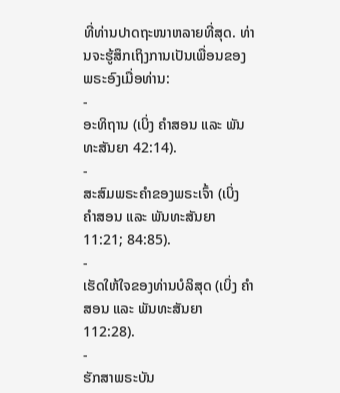ທີ່ທ່ານປາດຖະໜາຫລາຍທີ່ສຸດ. ທ່ານຈະຮູ້ສຶກເຖິງການເປັນເພື່ອນຂອງພຣະອົງເມື່ອທ່ານ:
-
ອະທິຖານ (ເບິ່ງ ຄຳສອນ ແລະ ພັນທະສັນຍາ 42:14).
-
ສະສົມພຣະຄຳຂອງພຣະເຈົ້າ (ເບິ່ງ ຄຳສອນ ແລະ ພັນທະສັນຍາ 11:21; 84:85).
-
ເຮັດໃຫ້ໃຈຂອງທ່ານບໍລິສຸດ (ເບິ່ງ ຄຳສອນ ແລະ ພັນທະສັນຍາ 112:28).
-
ຮັກສາພຣະບັນ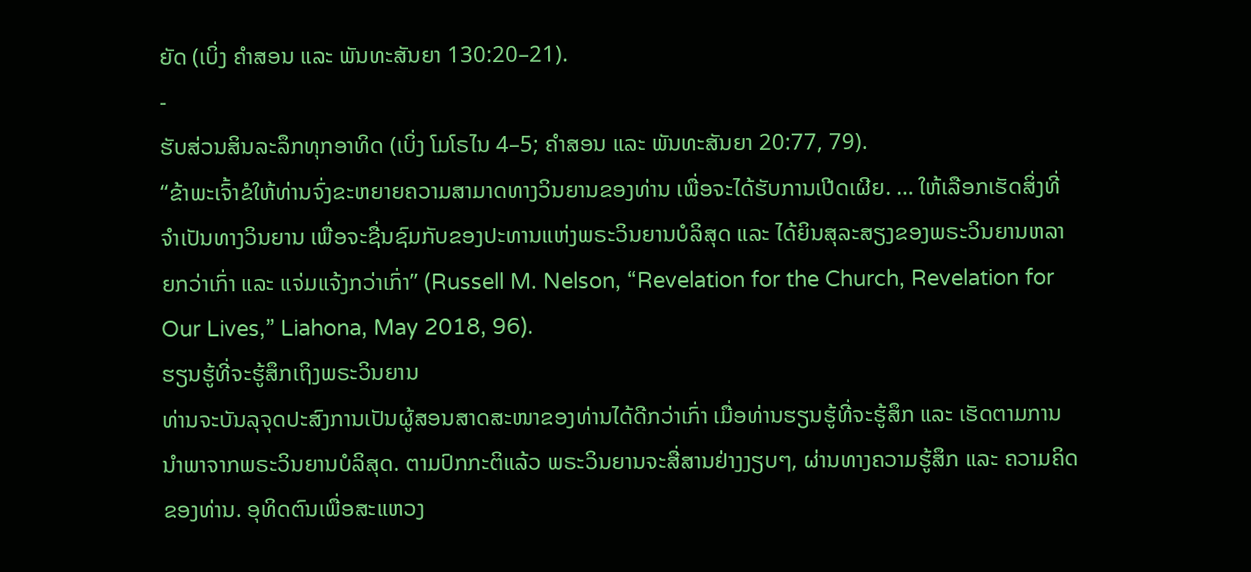ຍັດ (ເບິ່ງ ຄຳສອນ ແລະ ພັນທະສັນຍາ 130:20–21).
-
ຮັບສ່ວນສິນລະລຶກທຸກອາທິດ (ເບິ່ງ ໂມໂຣໄນ 4–5; ຄຳສອນ ແລະ ພັນທະສັນຍາ 20:77, 79).
“ຂ້າພະເຈົ້າຂໍໃຫ້ທ່ານຈົ່ງຂະຫຍາຍຄວາມສາມາດທາງວິນຍານຂອງທ່ານ ເພື່ອຈະໄດ້ຮັບການເປີດເຜີຍ. … ໃຫ້ເລືອກເຮັດສິ່ງທີ່ຈຳເປັນທາງວິນຍານ ເພື່ອຈະຊື່ນຊົມກັບຂອງປະທານແຫ່ງພຣະວິນຍານບໍລິສຸດ ແລະ ໄດ້ຍິນສຸລະສຽງຂອງພຣະວິນຍານຫລາຍກວ່າເກົ່າ ແລະ ແຈ່ມແຈ້ງກວ່າເກົ່າ” (Russell M. Nelson, “Revelation for the Church, Revelation for Our Lives,” Liahona, May 2018, 96).
ຮຽນຮູ້ທີ່ຈະຮູ້ສຶກເຖິງພຣະວິນຍານ
ທ່ານຈະບັນລຸຈຸດປະສົງການເປັນຜູ້ສອນສາດສະໜາຂອງທ່ານໄດ້ດີກວ່າເກົ່າ ເມື່ອທ່ານຮຽນຮູ້ທີ່ຈະຮູ້ສຶກ ແລະ ເຮັດຕາມການນຳພາຈາກພຣະວິນຍານບໍລິສຸດ. ຕາມປົກກະຕິແລ້ວ ພຣະວິນຍານຈະສື່ສານຢ່າງງຽບໆ, ຜ່ານທາງຄວາມຮູ້ສຶກ ແລະ ຄວາມຄິດຂອງທ່ານ. ອຸທິດຕົນເພື່ອສະແຫວງ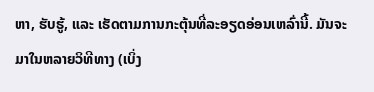ຫາ, ຮັບຮູ້, ແລະ ເຮັດຕາມການກະຕຸ້ນທີ່ລະອຽດອ່ອນເຫລົ່ານີ້. ມັນຈະມາໃນຫລາຍວິທີທາງ (ເບິ່ງ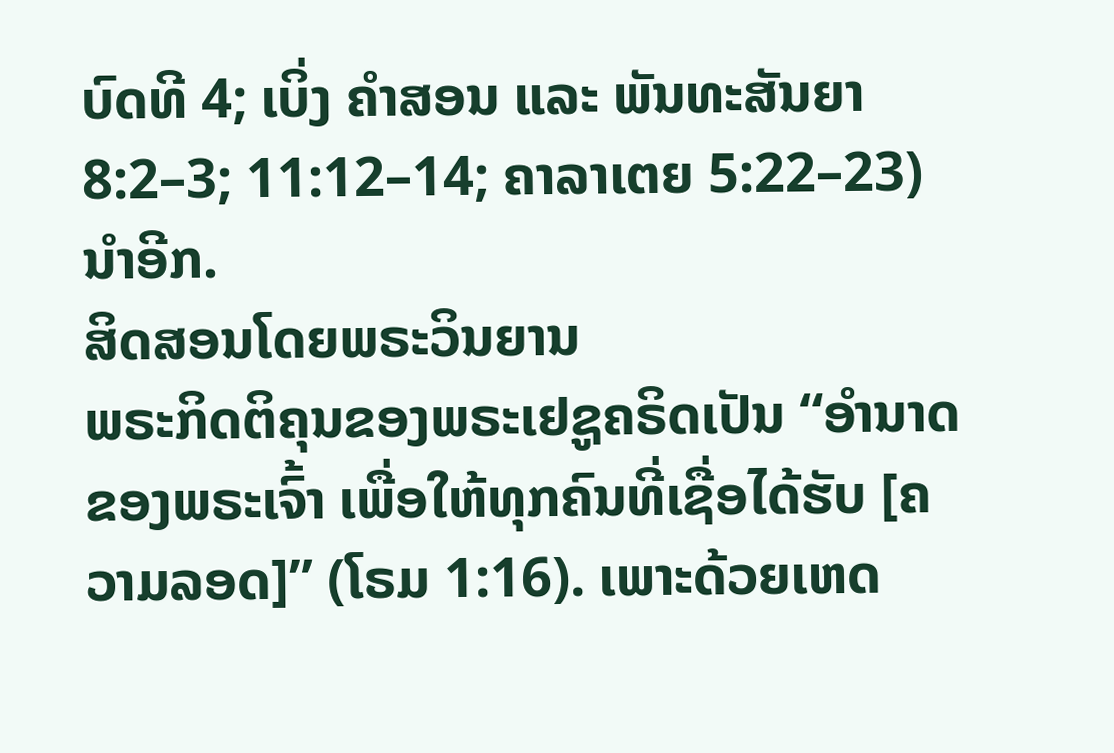ບົດທີ 4; ເບິ່ງ ຄຳສອນ ແລະ ພັນທະສັນຍາ 8:2–3; 11:12–14; ຄາລາເຕຍ 5:22–23) ນຳອີກ.
ສິດສອນໂດຍພຣະວິນຍານ
ພຣະກິດຕິຄຸນຂອງພຣະເຢຊູຄຣິດເປັນ “ອຳນາດຂອງພຣະເຈົ້າ ເພື່ອໃຫ້ທຸກຄົນທີ່ເຊື່ອໄດ້ຮັບ [ຄວາມລອດ]” (ໂຣມ 1:16). ເພາະດ້ວຍເຫດ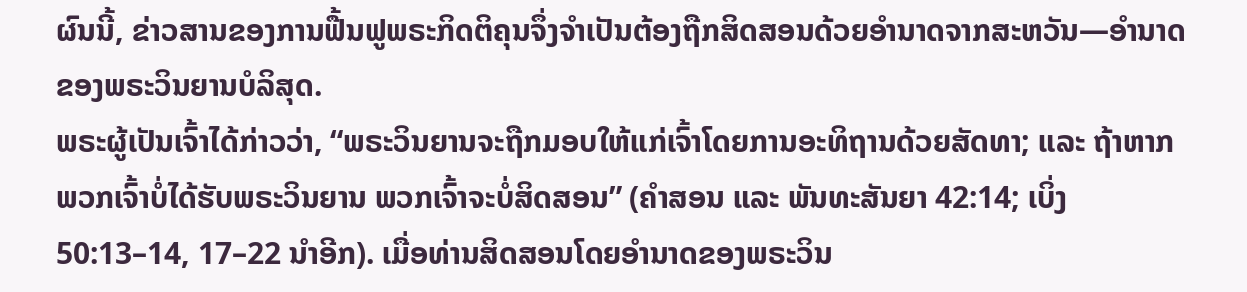ຜົນນີ້, ຂ່າວສານຂອງການຟື້ນຟູພຣະກິດຕິຄຸນຈຶ່ງຈຳເປັນຕ້ອງຖືກສິດສອນດ້ວຍອຳນາດຈາກສະຫວັນ—ອຳນາດຂອງພຣະວິນຍານບໍລິສຸດ.
ພຣະຜູ້ເປັນເຈົ້າໄດ້ກ່າວວ່າ, “ພຣະວິນຍານຈະຖືກມອບໃຫ້ແກ່ເຈົ້າໂດຍການອະທິຖານດ້ວຍສັດທາ; ແລະ ຖ້າຫາກພວກເຈົ້າບໍ່ໄດ້ຮັບພຣະວິນຍານ ພວກເຈົ້າຈະບໍ່ສິດສອນ” (ຄຳສອນ ແລະ ພັນທະສັນຍາ 42:14; ເບິ່ງ 50:13–14, 17–22 ນຳອີກ). ເມື່ອທ່ານສິດສອນໂດຍອຳນາດຂອງພຣະວິນ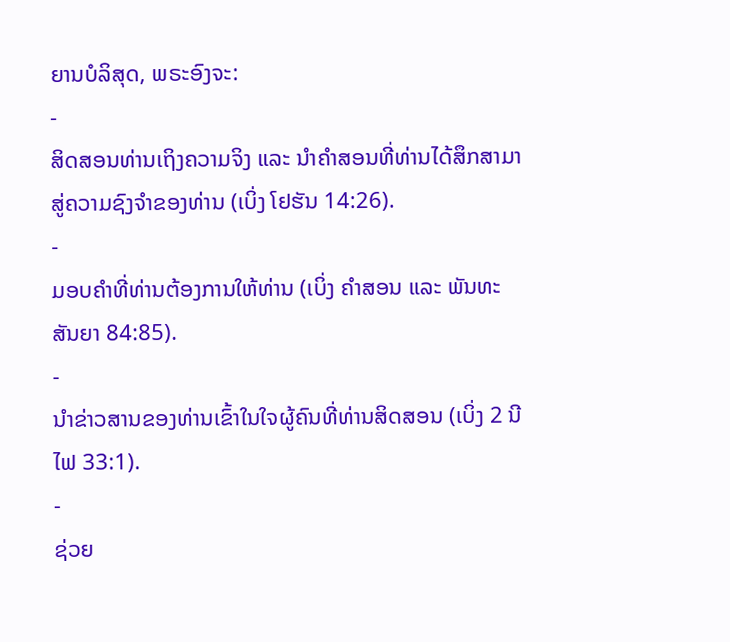ຍານບໍລິສຸດ, ພຣະອົງຈະ:
-
ສິດສອນທ່ານເຖິງຄວາມຈິງ ແລະ ນຳຄຳສອນທີ່ທ່ານໄດ້ສຶກສາມາສູ່ຄວາມຊົງຈຳຂອງທ່ານ (ເບິ່ງ ໂຢຮັນ 14:26).
-
ມອບຄຳທີ່ທ່ານຕ້ອງການໃຫ້ທ່ານ (ເບິ່ງ ຄຳສອນ ແລະ ພັນທະສັນຍາ 84:85).
-
ນຳຂ່າວສານຂອງທ່ານເຂົ້າໃນໃຈຜູ້ຄົນທີ່ທ່ານສິດສອນ (ເບິ່ງ 2 ນີໄຟ 33:1).
-
ຊ່ວຍ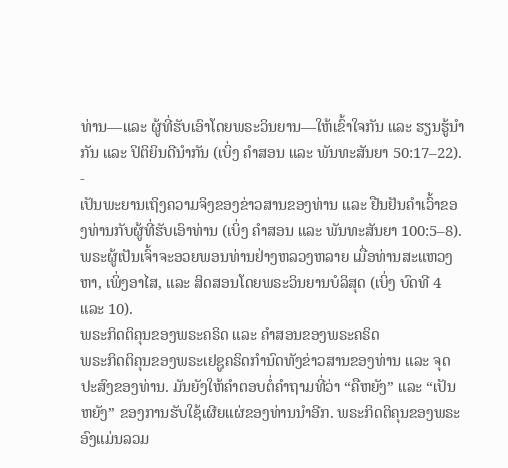ທ່ານ—ແລະ ຜູ້ທີ່ຮັບເອົາໂດຍພຣະວິນຍານ—ໃຫ້ເຂົ້າໃຈກັນ ແລະ ຮຽນຮູ້ນຳກັນ ແລະ ປິຕິຍິນດີນຳກັນ (ເບິ່ງ ຄຳສອນ ແລະ ພັນທະສັນຍາ 50:17–22).
-
ເປັນພະຍານເຖິງຄວາມຈິງຂອງຂ່າວສານຂອງທ່ານ ແລະ ຢືນຢັນຄຳເວົ້າຂອງທ່ານກັບຜູ້ທີ່ຮັບເອົາທ່ານ (ເບິ່ງ ຄຳສອນ ແລະ ພັນທະສັນຍາ 100:5–8).
ພຣະຜູ້ເປັນເຈົ້າຈະອວຍພອນທ່ານຢ່າງຫລວງຫລາຍ ເມື່ອທ່ານສະແຫວງຫາ, ເພິ່ງອາໄສ, ແລະ ສິດສອນໂດຍພຣະວິນຍານບໍລິສຸດ (ເບິ່ງ ບົດທີ 4 ແລະ 10).
ພຣະກິດຕິຄຸນຂອງພຣະຄຣິດ ແລະ ຄຳສອນຂອງພຣະຄຣິດ
ພຣະກິດຕິຄຸນຂອງພຣະເຢຊູຄຣິດກຳນົດທັງຂ່າວສານຂອງທ່ານ ແລະ ຈຸດປະສົງຂອງທ່ານ. ມັນຍັງໃຫ້ຄຳຕອບຕໍ່ຄຳຖາມທີ່ວ່າ “ຄືຫຍັງ” ແລະ “ເປັນຫຍັງ” ຂອງການຮັບໃຊ້ເຜີຍແຜ່ຂອງທ່ານນຳອີກ. ພຣະກິດຕິຄຸນຂອງພຣະອົງແມ່ນລວມ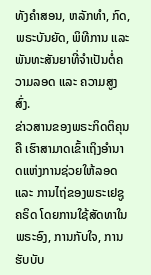ທັງຄຳສອນ, ຫລັກທຳ, ກົດ, ພຣະບັນຍັດ, ພິທີການ ແລະ ພັນທະສັນຍາທີ່ຈຳເປັນຕໍ່ຄວາມລອດ ແລະ ຄວາມສູງສົ່ງ.
ຂ່າວສານຂອງພຣະກິດຕິຄຸນຄື ເຮົາສາມາດເຂົ້າເຖິງອຳນາດແຫ່ງການຊ່ວຍໃຫ້ລອດ ແລະ ການໄຖ່ຂອງພຣະເຢຊູຄຣິດ ໂດຍການໃຊ້ສັດທາໃນພຣະອົງ, ການກັບໃຈ, ການຮັບບັບ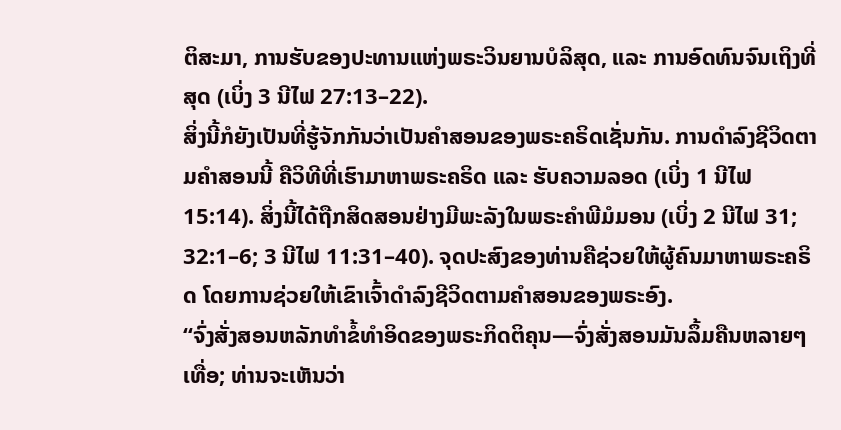ຕິສະມາ, ການຮັບຂອງປະທານແຫ່ງພຣະວິນຍານບໍລິສຸດ, ແລະ ການອົດທົນຈົນເຖິງທີ່ສຸດ (ເບິ່ງ 3 ນີໄຟ 27:13–22).
ສິ່ງນີ້ກໍຍັງເປັນທີ່ຮູ້ຈັກກັນວ່າເປັນຄຳສອນຂອງພຣະຄຣິດເຊັ່ນກັນ. ການດຳລົງຊີວິດຕາມຄຳສອນນີ້ ຄືວິທີທີ່ເຮົາມາຫາພຣະຄຣິດ ແລະ ຮັບຄວາມລອດ (ເບິ່ງ 1 ນີໄຟ 15:14). ສິ່ງນີ້ໄດ້ຖືກສິດສອນຢ່າງມີພະລັງໃນພຣະຄຳພີມໍມອນ (ເບິ່ງ 2 ນີໄຟ 31; 32:1–6; 3 ນີໄຟ 11:31–40). ຈຸດປະສົງຂອງທ່ານຄືຊ່ວຍໃຫ້ຜູ້ຄົນມາຫາພຣະຄຣິດ ໂດຍການຊ່ວຍໃຫ້ເຂົາເຈົ້າດຳລົງຊີວິດຕາມຄຳສອນຂອງພຣະອົງ.
“ຈົ່ງສັ່ງສອນຫລັກທຳຂໍ້ທຳອິດຂອງພຣະກິດຕິຄຸນ—ຈົ່ງສັ່ງສອນມັນລຶ້ມຄືນຫລາຍໆເທື່ອ; ທ່ານຈະເຫັນວ່າ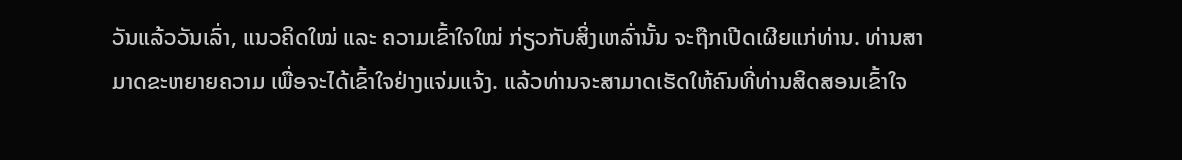ວັນແລ້ວວັນເລົ່າ, ແນວຄິດໃໝ່ ແລະ ຄວາມເຂົ້າໃຈໃໝ່ ກ່ຽວກັບສິ່ງເຫລົ່ານັ້ນ ຈະຖືກເປີດເຜີຍແກ່ທ່ານ. ທ່ານສາມາດຂະຫຍາຍຄວາມ ເພື່ອຈະໄດ້ເຂົ້າໃຈຢ່າງແຈ່ມແຈ້ງ. ແລ້ວທ່ານຈະສາມາດເຮັດໃຫ້ຄົນທີ່ທ່ານສິດສອນເຂົ້າໃຈ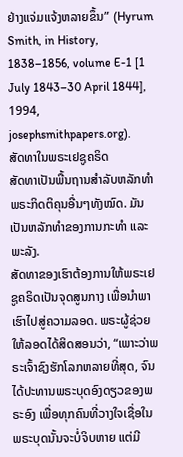ຢ່າງແຈ່ມແຈ້ງຫລາຍຂຶ້ນ” (Hyrum Smith, in History, 1838–1856, volume E-1 [1 July 1843–30 April 1844], 1994, josephsmithpapers.org).
ສັດທາໃນພຣະເຢຊູຄຣິດ
ສັດທາເປັນພື້ນຖານສຳລັບຫລັກທຳພຣະກິດຕິຄຸນອື່ນໆທັງໝົດ. ມັນເປັນຫລັກທຳຂອງການກະທຳ ແລະ ພະລັງ.
ສັດທາຂອງເຮົາຕ້ອງການໃຫ້ພຣະເຢຊູຄຣິດເປັນຈຸດສູນກາງ ເພື່ອນຳພາເຮົາໄປສູ່ຄວາມລອດ. ພຣະຜູ້ຊ່ວຍໃຫ້ລອດໄດ້ສິດສອນວ່າ, “ເພາະວ່າພຣະເຈົ້າຊົງຮັກໂລກຫລາຍທີ່ສຸດ, ຈົນໄດ້ປະທານພຣະບຸດອົງດຽວຂອງພຣະອົງ ເພື່ອທຸກຄົນທີ່ວາງໃຈເຊື່ອໃນພຣະບຸດນັ້ນຈະບໍ່ຈິບຫາຍ ແຕ່ມີ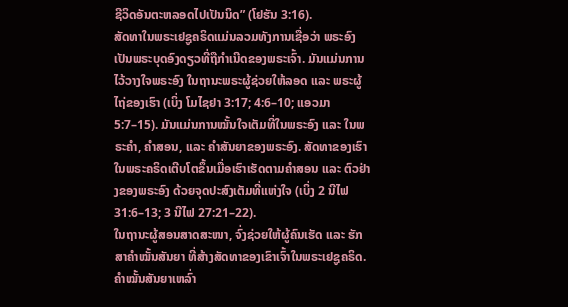ຊີວິດອັນຕະຫລອດໄປເປັນນິດ” (ໂຢຮັນ 3:16).
ສັດທາໃນພຣະເຢຊູຄຣິດແມ່ນລວມທັງການເຊື່ອວ່າ ພຣະອົງເປັນພຣະບຸດອົງດຽວທີ່ຖືກຳເນີດຂອງພຣະເຈົ້າ. ມັນແມ່ນການໄວ້ວາງໃຈພຣະອົງ ໃນຖານະພຣະຜູ້ຊ່ວຍໃຫ້ລອດ ແລະ ພຣະຜູ້ໄຖ່ຂອງເຮົາ (ເບິ່ງ ໂມໄຊຢາ 3:17; 4:6–10; ແອວມາ 5:7–15). ມັນແມ່ນການໝັ້ນໃຈເຕັມທີ່ໃນພຣະອົງ ແລະ ໃນພຣະຄຳ, ຄຳສອນ, ແລະ ຄຳສັນຍາຂອງພຣະອົງ. ສັດທາຂອງເຮົາໃນພຣະຄຣິດເຕີບໂຕຂຶ້ນເມື່ອເຮົາເຮັດຕາມຄຳສອນ ແລະ ຕົວຢ່າງຂອງພຣະອົງ ດ້ວຍຈຸດປະສົງເຕັມທີ່ແຫ່ງໃຈ (ເບິ່ງ 2 ນີໄຟ 31:6–13; 3 ນີໄຟ 27:21–22).
ໃນຖານະຜູ້ສອນສາດສະໜາ, ຈົ່ງຊ່ວຍໃຫ້ຜູ້ຄົນເຮັດ ແລະ ຮັກສາຄຳໝັ້ນສັນຍາ ທີ່ສ້າງສັດທາຂອງເຂົາເຈົ້າໃນພຣະເຢຊູຄຣິດ. ຄຳໝັ້ນສັນຍາເຫລົ່າ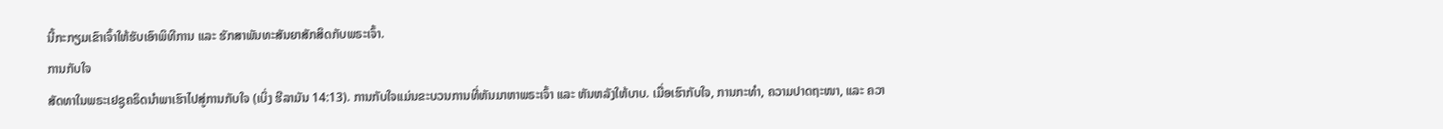ນີ້ກະກຽມເຂົາເຈົ້າໃຫ້ຮັບເອົາພິທີການ ແລະ ຮັກສາພັນທະສັນຍາສັກສິດກັບພຣະເຈົ້າ.
ການກັບໃຈ
ສັດທາໃນພຣະເຢຊູຄຣິດນຳພາເຮົາໄປສູ່ການກັບໃຈ (ເບິ່ງ ຮີລາມັນ 14:13). ການກັບໃຈແມ່ນຂະບວນການທີ່ຫັນມາຫາພຣະເຈົ້າ ແລະ ຫັນຫລັງໃຫ້ບາບ. ເມື່ອເຮົາກັບໃຈ, ການກະທຳ, ຄວາມປາດຖະໜາ, ແລະ ຄວາ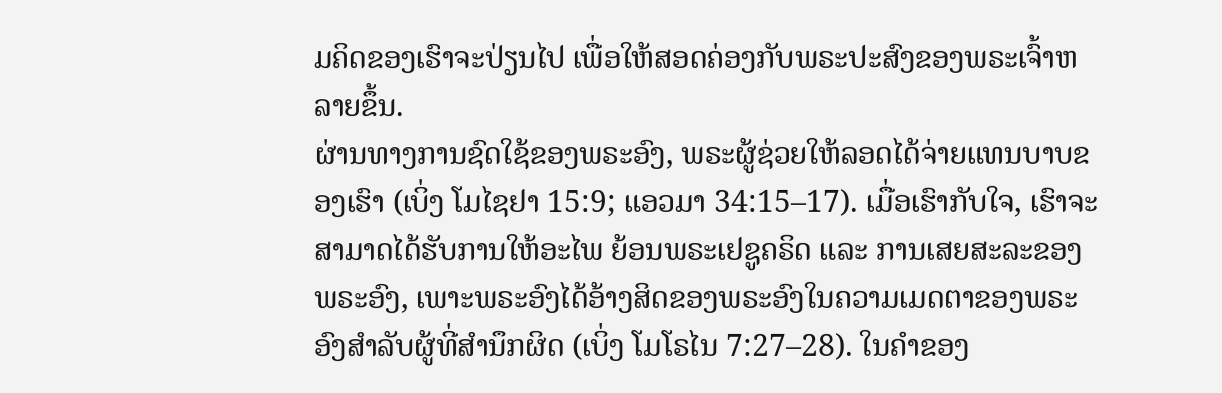ມຄິດຂອງເຮົາຈະປ່ຽນໄປ ເພື່ອໃຫ້ສອດຄ່ອງກັບພຣະປະສົງຂອງພຣະເຈົ້າຫລາຍຂຶ້ນ.
ຜ່ານທາງການຊົດໃຊ້ຂອງພຣະອົງ, ພຣະຜູ້ຊ່ວຍໃຫ້ລອດໄດ້ຈ່າຍແທນບາບຂອງເຮົາ (ເບິ່ງ ໂມໄຊຢາ 15:9; ແອວມາ 34:15–17). ເມື່ອເຮົາກັບໃຈ, ເຮົາຈະສາມາດໄດ້ຮັບການໃຫ້ອະໄພ ຍ້ອນພຣະເຢຊູຄຣິດ ແລະ ການເສຍສະລະຂອງພຣະອົງ, ເພາະພຣະອົງໄດ້ອ້າງສິດຂອງພຣະອົງໃນຄວາມເມດຕາຂອງພຣະອົງສຳລັບຜູ້ທີ່ສຳນຶກຜິດ (ເບິ່ງ ໂມໂຣໄນ 7:27–28). ໃນຄຳຂອງ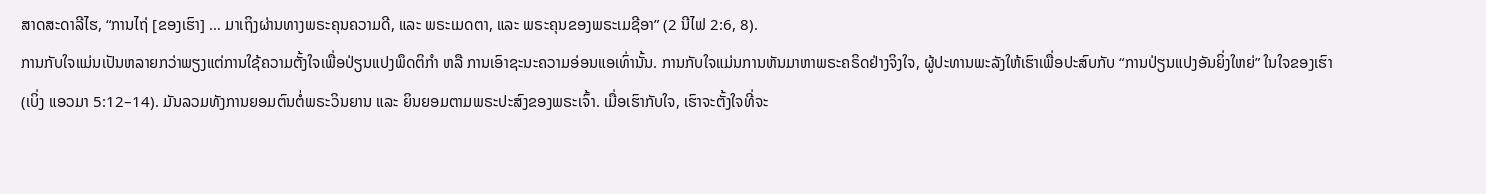ສາດສະດາລີໄຮ, “ການໄຖ່ [ຂອງເຮົາ] … ມາເຖິງຜ່ານທາງພຣະຄຸນຄວາມດີ, ແລະ ພຣະເມດຕາ, ແລະ ພຣະຄຸນຂອງພຣະເມຊີອາ” (2 ນີໄຟ 2:6, 8).
ການກັບໃຈແມ່ນເປັນຫລາຍກວ່າພຽງແຕ່ການໃຊ້ຄວາມຕັ້ງໃຈເພື່ອປ່ຽນແປງພຶດຕິກຳ ຫລື ການເອົາຊະນະຄວາມອ່ອນແອເທົ່ານັ້ນ. ການກັບໃຈແມ່ນການຫັນມາຫາພຣະຄຣິດຢ່າງຈິງໃຈ, ຜູ້ປະທານພະລັງໃຫ້ເຮົາເພື່ອປະສົບກັບ “ການປ່ຽນແປງອັນຍິ່ງໃຫຍ່” ໃນໃຈຂອງເຮົາ (ເບິ່ງ ແອວມາ 5:12–14). ມັນລວມທັງການຍອມຕົນຕໍ່ພຣະວິນຍານ ແລະ ຍິນຍອມຕາມພຣະປະສົງຂອງພຣະເຈົ້າ. ເມື່ອເຮົາກັບໃຈ, ເຮົາຈະຕັ້ງໃຈທີ່ຈະ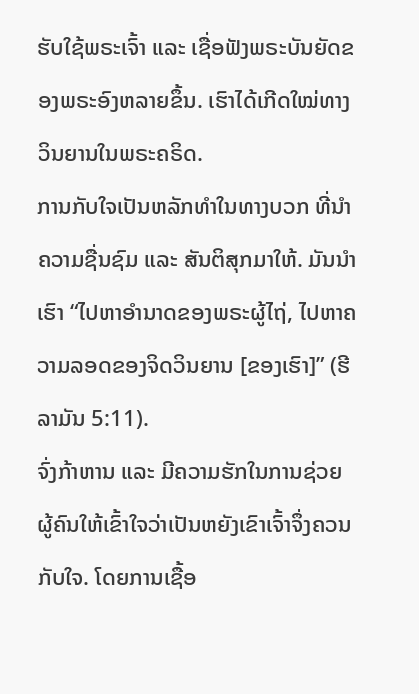ຮັບໃຊ້ພຣະເຈົ້າ ແລະ ເຊື່ອຟັງພຣະບັນຍັດຂອງພຣະອົງຫລາຍຂຶ້ນ. ເຮົາໄດ້ເກີດໃໝ່ທາງວິນຍານໃນພຣະຄຣິດ.
ການກັບໃຈເປັນຫລັກທຳໃນທາງບວກ ທີ່ນຳຄວາມຊື່ນຊົມ ແລະ ສັນຕິສຸກມາໃຫ້. ມັນນຳເຮົາ “ໄປຫາອຳນາດຂອງພຣະຜູ້ໄຖ່, ໄປຫາຄວາມລອດຂອງຈິດວິນຍານ [ຂອງເຮົາ]” (ຮີລາມັນ 5:11).
ຈົ່ງກ້າຫານ ແລະ ມີຄວາມຮັກໃນການຊ່ວຍຜູ້ຄົນໃຫ້ເຂົ້າໃຈວ່າເປັນຫຍັງເຂົາເຈົ້າຈຶ່ງຄວນກັບໃຈ. ໂດຍການເຊື້ອ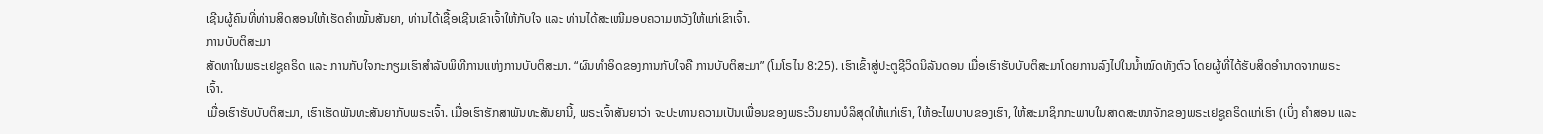ເຊີນຜູ້ຄົນທີ່ທ່ານສິດສອນໃຫ້ເຮັດຄຳໝັ້ນສັນຍາ, ທ່ານໄດ້ເຊື້ອເຊີນເຂົາເຈົ້າໃຫ້ກັບໃຈ ແລະ ທ່ານໄດ້ສະເໜີມອບຄວາມຫວັງໃຫ້ແກ່ເຂົາເຈົ້າ.
ການບັບຕິສະມາ
ສັດທາໃນພຣະເຢຊູຄຣິດ ແລະ ການກັບໃຈກະກຽມເຮົາສຳລັບພິທີການແຫ່ງການບັບຕິສະມາ. “ຜົນທຳອິດຂອງການກັບໃຈຄື ການບັບຕິສະມາ” (ໂມໂຣໄນ 8:25). ເຮົາເຂົ້າສູ່ປະຕູຊີວິດນິລັນດອນ ເມື່ອເຮົາຮັບບັບຕິສະມາໂດຍການລົງໄປໃນນ້ຳໝົດທັງຕົວ ໂດຍຜູ້ທີ່ໄດ້ຮັບສິດອຳນາດຈາກພຣະເຈົ້າ.
ເມື່ອເຮົາຮັບບັບຕິສະມາ, ເຮົາເຮັດພັນທະສັນຍາກັບພຣະເຈົ້າ. ເມື່ອເຮົາຮັກສາພັນທະສັນຍານີ້, ພຣະເຈົ້າສັນຍາວ່າ ຈະປະທານຄວາມເປັນເພື່ອນຂອງພຣະວິນຍານບໍລິສຸດໃຫ້ແກ່ເຮົາ, ໃຫ້ອະໄພບາບຂອງເຮົາ, ໃຫ້ສະມາຊິກກະພາບໃນສາດສະໜາຈັກຂອງພຣະເຢຊູຄຣິດແກ່ເຮົາ (ເບິ່ງ ຄຳສອນ ແລະ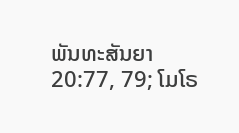ພັນທະສັນຍາ 20:77, 79; ໂມໂຣ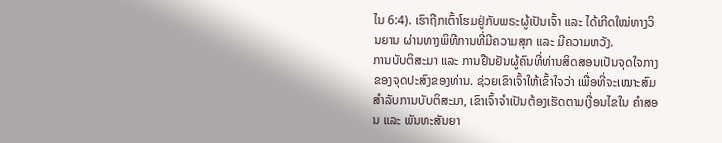ໄນ 6:4). ເຮົາຖືກເຕົ້າໂຮມຢູ່ກັບພຣະຜູ້ເປັນເຈົ້າ ແລະ ໄດ້ເກີດໃໝ່ທາງວິນຍານ ຜ່ານທາງພິທີການທີ່ມີຄວາມສຸກ ແລະ ມີຄວາມຫວັງ.
ການບັບຕິສະມາ ແລະ ການຢືນຢັນຜູ້ຄົນທີ່ທ່ານສິດສອນເປັນຈຸດໃຈກາງຂອງຈຸດປະສົງຂອງທ່ານ. ຊ່ວຍເຂົາເຈົ້າໃຫ້ເຂົ້າໃຈວ່າ ເພື່ອທີ່ຈະເໝາະສົມສຳລັບການບັບຕິສະມາ, ເຂົາເຈົ້າຈຳເປັນຕ້ອງເຮັດຕາມເງື່ອນໄຂໃນ ຄຳສອນ ແລະ ພັນທະສັນຍາ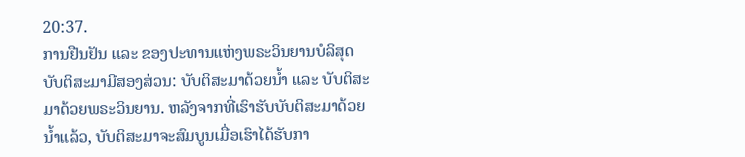20:37.
ການຢືນຢັນ ແລະ ຂອງປະທານແຫ່ງພຣະວິນຍານບໍລິສຸດ
ບັບຕິສະມາມີສອງສ່ວນ: ບັບຕິສະມາດ້ວຍນ້ຳ ແລະ ບັບຕິສະມາດ້ວຍພຣະວິນຍານ. ຫລັງຈາກທີ່ເຮົາຮັບບັບຕິສະມາດ້ວຍນ້ຳແລ້ວ, ບັບຕິສະມາຈະສົມບູນເມື່ອເຮົາໄດ້ຮັບກາ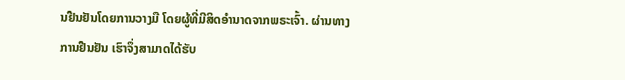ນຢືນຢັນໂດຍການວາງມື ໂດຍຜູ້ທີ່ມີສິດອຳນາດຈາກພຣະເຈົ້າ. ຜ່ານທາງການຢືນຢັນ ເຮົາຈຶ່ງສາມາດໄດ້ຮັບ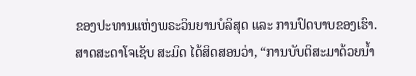ຂອງປະທານແຫ່ງພຣະວິນຍານບໍລິສຸດ ແລະ ການປົດບາບຂອງເຮົາ.
ສາດສະດາໂຈເຊັບ ສະມິດ ໄດ້ສິດສອນວ່າ, “ການບັບຕິສະມາດ້ວຍນ້ຳ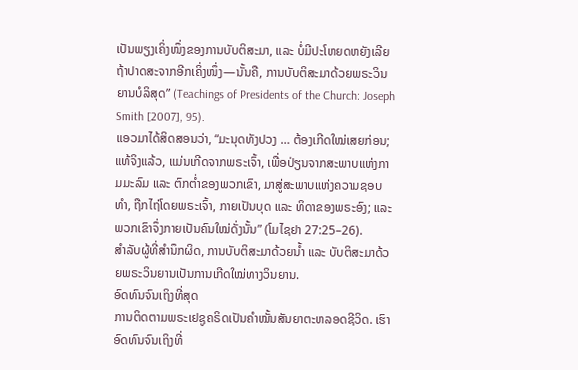ເປັນພຽງເຄິ່ງໜຶ່ງຂອງການບັບຕິສະມາ, ແລະ ບໍ່ມີປະໂຫຍດຫຍັງເລີຍ ຖ້າປາດສະຈາກອີກເຄິ່ງໜຶ່ງ—ນັ້ນຄື, ການບັບຕິສະມາດ້ວຍພຣະວິນຍານບໍລິສຸດ” (Teachings of Presidents of the Church: Joseph Smith [2007], 95).
ແອວມາໄດ້ສິດສອນວ່າ, “ມະນຸດທັງປວງ … ຕ້ອງເກີດໃໝ່ເສຍກ່ອນ; ແທ້ຈິງແລ້ວ, ແມ່ນເກີດຈາກພຣະເຈົ້າ, ເພື່ອປ່ຽນຈາກສະພາບແຫ່ງກາມມະລົມ ແລະ ຕົກຕ່ຳຂອງພວກເຂົາ, ມາສູ່ສະພາບແຫ່ງຄວາມຊອບທຳ, ຖືກໄຖ່ໂດຍພຣະເຈົ້າ, ກາຍເປັນບຸດ ແລະ ທິດາຂອງພຣະອົງ; ແລະ ພວກເຂົາຈຶ່ງກາຍເປັນຄົນໃໝ່ດັ່ງນັ້ນ” (ໂມໄຊຢາ 27:25–26).
ສຳລັບຜູ້ທີ່ສຳນຶກຜິດ, ການບັບຕິສະມາດ້ວຍນ້ຳ ແລະ ບັບຕິສະມາດ້ວຍພຣະວິນຍານເປັນການເກີດໃໝ່ທາງວິນຍານ.
ອົດທົນຈົນເຖິງທີ່ສຸດ
ການຕິດຕາມພຣະເຢຊູຄຣິດເປັນຄຳໝັ້ນສັນຍາຕະຫລອດຊີວິດ. ເຮົາອົດທົນຈົນເຖິງທີ່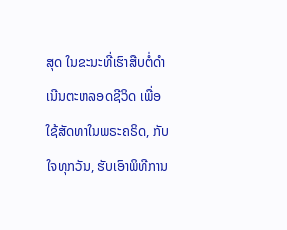ສຸດ ໃນຂະນະທີ່ເຮົາສືບຕໍ່ດຳເນີນຕະຫລອດຊີວິດ ເພື່ອໃຊ້ສັດທາໃນພຣະຄຣິດ, ກັບໃຈທຸກວັນ, ຮັບເອົາພິທີການ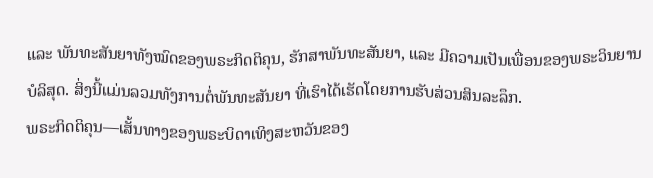ແລະ ພັນທະສັນຍາທັງໝົດຂອງພຣະກິດຕິຄຸນ, ຮັກສາພັນທະສັນຍາ, ແລະ ມີຄວາມເປັນເພື່ອນຂອງພຣະວິນຍານບໍລິສຸດ. ສິ່ງນີ້ແມ່ນລວມທັງການຕໍ່ພັນທະສັນຍາ ທີ່ເຮົາໄດ້ເຮັດໂດຍການຮັບສ່ວນສິນລະລຶກ.
ພຣະກິດຕິຄຸນ—ເສັ້ນທາງຂອງພຣະບິດາເທິງສະຫວັນຂອງ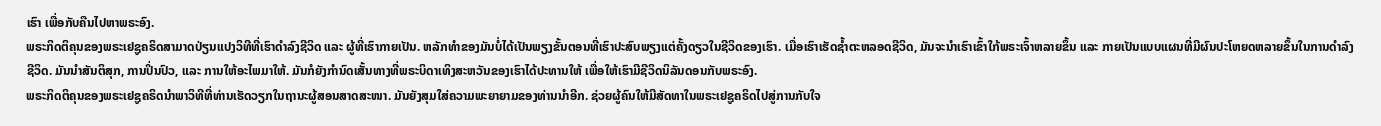ເຮົາ ເພື່ອກັບຄືນໄປຫາພຣະອົງ.
ພຣະກິດຕິຄຸນຂອງພຣະເຢຊູຄຣິດສາມາດປ່ຽນແປງວິທີທີ່ເຮົາດຳລົງຊີວິດ ແລະ ຜູ້ທີ່ເຮົາກາຍເປັນ. ຫລັກທຳຂອງມັນບໍ່ໄດ້ເປັນພຽງຂັ້ນຕອນທີ່ເຮົາປະສົບພຽງແຕ່ຄັ້ງດຽວໃນຊີວິດຂອງເຮົາ. ເມື່ອເຮົາເຮັດຊ້ຳຕະຫລອດຊີວິດ, ມັນຈະນຳເຮົາເຂົ້າໃກ້ພຣະເຈົ້າຫລາຍຂຶ້ນ ແລະ ກາຍເປັນແບບແຜນທີ່ມີຜົນປະໂຫຍດຫລາຍຂຶ້ນໃນການດຳລົງຊີວິດ. ມັນນຳສັນຕິສຸກ, ການປິ່ນປົວ, ແລະ ການໃຫ້ອະໄພມາໃຫ້. ມັນກໍຍັງກຳນົດເສັ້ນທາງທີ່ພຣະບິດາເທິງສະຫວັນຂອງເຮົາໄດ້ປະທານໃຫ້ ເພື່ອໃຫ້ເຮົາມີຊີວິດນິລັນດອນກັບພຣະອົງ.
ພຣະກິດຕິຄຸນຂອງພຣະເຢຊູຄຣິດນຳພາວິທີທີ່ທ່ານເຮັດວຽກໃນຖານະຜູ້ສອນສາດສະໜາ. ມັນຍັງສຸມໃສ່ຄວາມພະຍາຍາມຂອງທ່ານນຳອີກ. ຊ່ວຍຜູ້ຄົນໃຫ້ມີສັດທາໃນພຣະເຢຊູຄຣິດໄປສູ່ການກັບໃຈ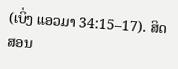(ເບິ່ງ ແອວມາ 34:15–17). ສິດສອນ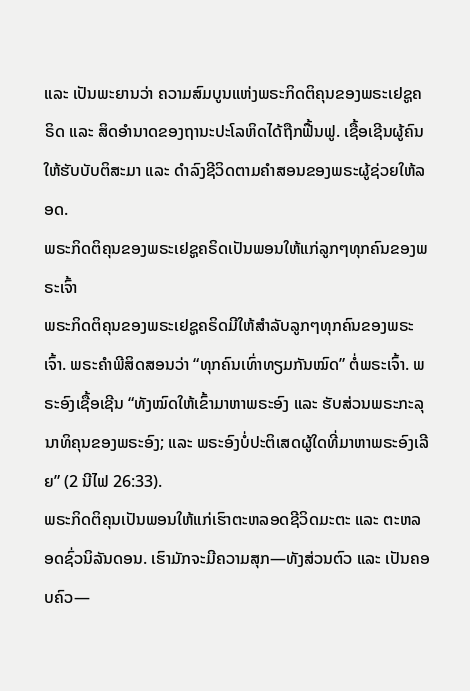ແລະ ເປັນພະຍານວ່າ ຄວາມສົມບູນແຫ່ງພຣະກິດຕິຄຸນຂອງພຣະເຢຊູຄຣິດ ແລະ ສິດອຳນາດຂອງຖານະປະໂລຫິດໄດ້ຖືກຟື້ນຟູ. ເຊື້ອເຊີນຜູ້ຄົນໃຫ້ຮັບບັບຕິສະມາ ແລະ ດຳລົງຊີວິດຕາມຄຳສອນຂອງພຣະຜູ້ຊ່ວຍໃຫ້ລອດ.
ພຣະກິດຕິຄຸນຂອງພຣະເຢຊູຄຣິດເປັນພອນໃຫ້ແກ່ລູກໆທຸກຄົນຂອງພຣະເຈົ້າ
ພຣະກິດຕິຄຸນຂອງພຣະເຢຊູຄຣິດມີໃຫ້ສຳລັບລູກໆທຸກຄົນຂອງພຣະເຈົ້າ. ພຣະຄຳພີສິດສອນວ່າ “ທຸກຄົນເທົ່າທຽມກັນໝົດ” ຕໍ່ພຣະເຈົ້າ. ພຣະອົງເຊື້ອເຊີນ “ທັງໝົດໃຫ້ເຂົ້າມາຫາພຣະອົງ ແລະ ຮັບສ່ວນພຣະກະລຸນາທິຄຸນຂອງພຣະອົງ; ແລະ ພຣະອົງບໍ່ປະຕິເສດຜູ້ໃດທີ່ມາຫາພຣະອົງເລີຍ” (2 ນີໄຟ 26:33).
ພຣະກິດຕິຄຸນເປັນພອນໃຫ້ແກ່ເຮົາຕະຫລອດຊີວິດມະຕະ ແລະ ຕະຫລອດຊົ່ວນິລັນດອນ. ເຮົາມັກຈະມີຄວາມສຸກ—ທັງສ່ວນຕົວ ແລະ ເປັນຄອບຄົວ—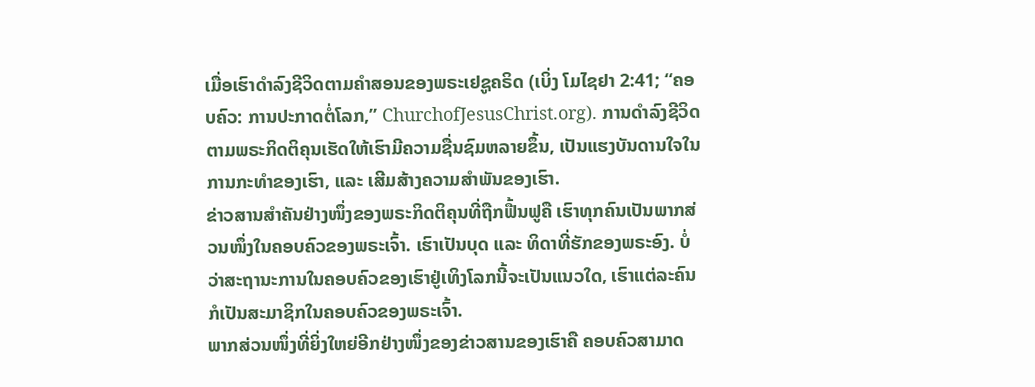ເມື່ອເຮົາດຳລົງຊີວິດຕາມຄຳສອນຂອງພຣະເຢຊູຄຣິດ (ເບິ່ງ ໂມໄຊຢາ 2:41; “ຄອບຄົວ: ການປະກາດຕໍ່ໂລກ,” ChurchofJesusChrist.org). ການດຳລົງຊີວິດຕາມພຣະກິດຕິຄຸນເຮັດໃຫ້ເຮົາມີຄວາມຊື່ນຊົມຫລາຍຂຶ້ນ, ເປັນແຮງບັນດານໃຈໃນການກະທຳຂອງເຮົາ, ແລະ ເສີມສ້າງຄວາມສຳພັນຂອງເຮົາ.
ຂ່າວສານສຳຄັນຢ່າງໜຶ່ງຂອງພຣະກິດຕິຄຸນທີ່ຖືກຟື້ນຟູຄື ເຮົາທຸກຄົນເປັນພາກສ່ວນໜຶ່ງໃນຄອບຄົວຂອງພຣະເຈົ້າ. ເຮົາເປັນບຸດ ແລະ ທິດາທີ່ຮັກຂອງພຣະອົງ. ບໍ່ວ່າສະຖານະການໃນຄອບຄົວຂອງເຮົາຢູ່ເທິງໂລກນີ້ຈະເປັນແນວໃດ, ເຮົາແຕ່ລະຄົນກໍເປັນສະມາຊິກໃນຄອບຄົວຂອງພຣະເຈົ້າ.
ພາກສ່ວນໜຶ່ງທີ່ຍິ່ງໃຫຍ່ອີກຢ່າງໜຶ່ງຂອງຂ່າວສານຂອງເຮົາຄື ຄອບຄົວສາມາດ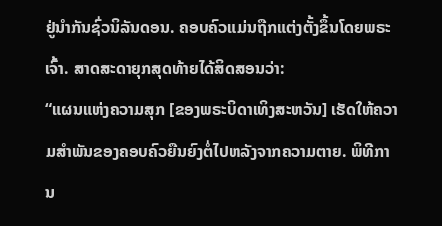ຢູ່ນຳກັນຊົ່ວນິລັນດອນ. ຄອບຄົວແມ່ນຖືກແຕ່ງຕັ້ງຂຶ້ນໂດຍພຣະເຈົ້າ. ສາດສະດາຍຸກສຸດທ້າຍໄດ້ສິດສອນວ່າ:
“ແຜນແຫ່ງຄວາມສຸກ [ຂອງພຣະບິດາເທິງສະຫວັນ] ເຮັດໃຫ້ຄວາມສຳພັນຂອງຄອບຄົວຍືນຍົງຕໍ່ໄປຫລັງຈາກຄວາມຕາຍ. ພິທີການ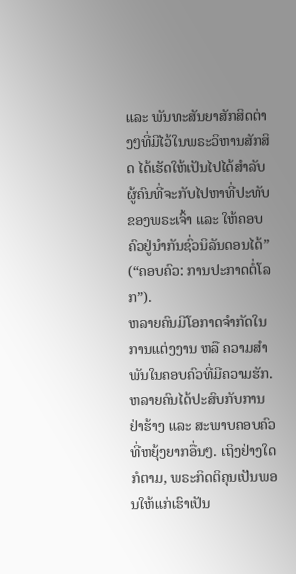ແລະ ພັນທະສັນຍາສັກສິດຕ່າງໆທີ່ມີໄວ້ໃນພຣະວິຫານສັກສິດ ໄດ້ເຮັດໃຫ້ເປັນໄປໄດ້ສຳລັບຜູ້ຄົນທີ່ຈະກັບໄປຫາທີ່ປະທັບຂອງພຣະເຈົ້າ ແລະ ໃຫ້ຄອບຄົວຢູ່ນຳກັນຊົ່ວນິລັນດອນໄດ້” (“ຄອບຄົວ: ການປະກາດຕໍ່ໂລກ”).
ຫລາຍຄົນມີໂອກາດຈຳກັດໃນການແຕ່ງງານ ຫລື ຄວາມສຳພັນໃນຄອບຄົວທີ່ມີຄວາມຮັກ. ຫລາຍຄົນໄດ້ປະສົບກັບການຢ່າຮ້າງ ແລະ ສະພາບຄອບຄົວທີ່ຫຍຸ້ງຍາກອື່ນໆ. ເຖິງຢ່າງໃດກໍຕາມ, ພຣະກິດຕິຄຸນເປັນພອນໃຫ້ແກ່ເຮົາເປັນ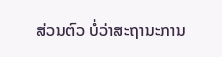ສ່ວນຕົວ ບໍ່ວ່າສະຖານະການ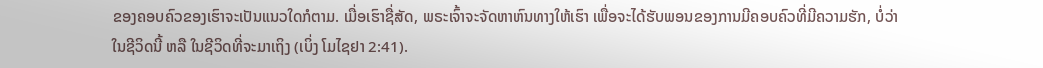ຂອງຄອບຄົວຂອງເຮົາຈະເປັນແນວໃດກໍຕາມ. ເມື່ອເຮົາຊື່ສັດ, ພຣະເຈົ້າຈະຈັດຫາຫົນທາງໃຫ້ເຮົາ ເພື່ອຈະໄດ້ຮັບພອນຂອງການມີຄອບຄົວທີ່ມີຄວາມຮັກ, ບໍ່ວ່າໃນຊີວິດນີ້ ຫລື ໃນຊີວິດທີ່ຈະມາເຖິງ (ເບິ່ງ ໂມໄຊຢາ 2:41).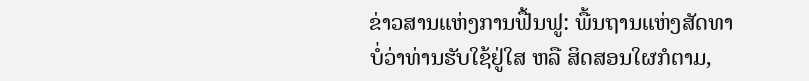ຂ່າວສານແຫ່ງການຟື້ນຟູ: ພື້ນຖານແຫ່ງສັດທາ
ບໍ່ວ່າທ່ານຮັບໃຊ້ຢູ່ໃສ ຫລື ສິດສອນໃຜກໍຕາມ,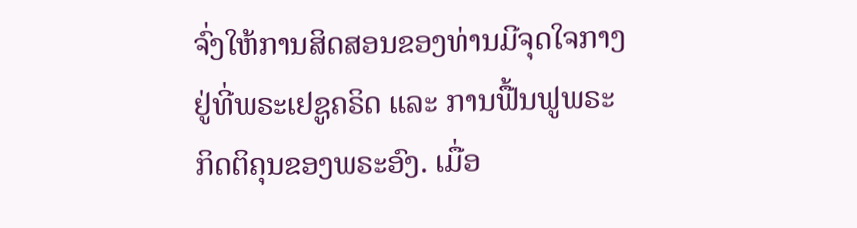ຈົ່ງໃຫ້ການສິດສອນຂອງທ່ານມີຈຸດໃຈກາງຢູ່ທີ່ພຣະເຢຊູຄຣິດ ແລະ ການຟື້ນຟູພຣະກິດຕິຄຸນຂອງພຣະອົງ. ເມື່ອ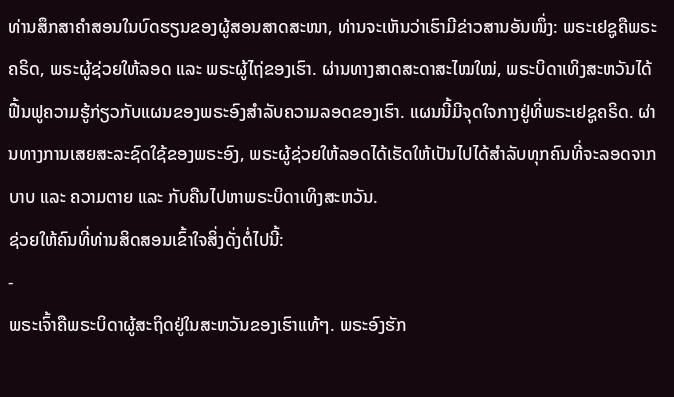ທ່ານສຶກສາຄຳສອນໃນບົດຮຽນຂອງຜູ້ສອນສາດສະໜາ, ທ່ານຈະເຫັນວ່າເຮົາມີຂ່າວສານອັນໜຶ່ງ: ພຣະເຢຊູຄືພຣະຄຣິດ, ພຣະຜູ້ຊ່ວຍໃຫ້ລອດ ແລະ ພຣະຜູ້ໄຖ່ຂອງເຮົາ. ຜ່ານທາງສາດສະດາສະໄໝໃໝ່, ພຣະບິດາເທິງສະຫວັນໄດ້ຟື້ນຟູຄວາມຮູ້ກ່ຽວກັບແຜນຂອງພຣະອົງສຳລັບຄວາມລອດຂອງເຮົາ. ແຜນນີ້ມີຈຸດໃຈກາງຢູ່ທີ່ພຣະເຢຊູຄຣິດ. ຜ່ານທາງການເສຍສະລະຊົດໃຊ້ຂອງພຣະອົງ, ພຣະຜູ້ຊ່ວຍໃຫ້ລອດໄດ້ເຮັດໃຫ້ເປັນໄປໄດ້ສຳລັບທຸກຄົນທີ່ຈະລອດຈາກບາບ ແລະ ຄວາມຕາຍ ແລະ ກັບຄືນໄປຫາພຣະບິດາເທິງສະຫວັນ.
ຊ່ວຍໃຫ້ຄົນທີ່ທ່ານສິດສອນເຂົ້າໃຈສິ່ງດັ່ງຕໍ່ໄປນີ້:
-
ພຣະເຈົ້າຄືພຣະບິດາຜູ້ສະຖິດຢູ່ໃນສະຫວັນຂອງເຮົາແທ້ໆ. ພຣະອົງຮັກ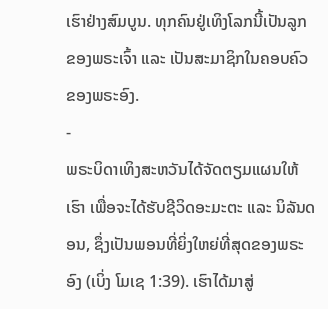ເຮົາຢ່າງສົມບູນ. ທຸກຄົນຢູ່ເທິງໂລກນີ້ເປັນລູກຂອງພຣະເຈົ້າ ແລະ ເປັນສະມາຊິກໃນຄອບຄົວຂອງພຣະອົງ.
-
ພຣະບິດາເທິງສະຫວັນໄດ້ຈັດຕຽມແຜນໃຫ້ເຮົາ ເພື່ອຈະໄດ້ຮັບຊີວິດອະມະຕະ ແລະ ນິລັນດອນ, ຊຶ່ງເປັນພອນທີ່ຍິ່ງໃຫຍ່ທີ່ສຸດຂອງພຣະອົງ (ເບິ່ງ ໂມເຊ 1:39). ເຮົາໄດ້ມາສູ່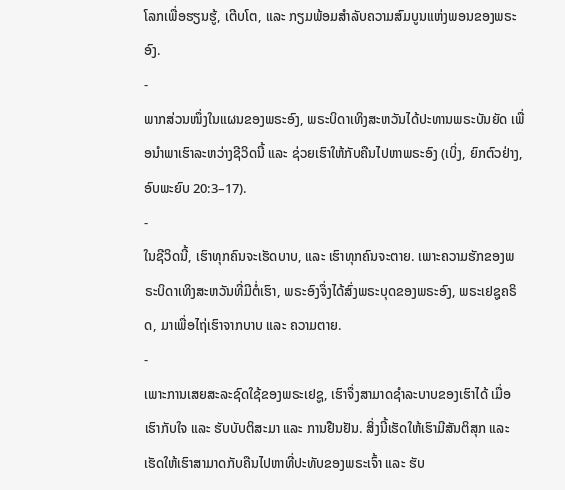ໂລກເພື່ອຮຽນຮູ້, ເຕີບໂຕ, ແລະ ກຽມພ້ອມສຳລັບຄວາມສົມບູນແຫ່ງພອນຂອງພຣະອົງ.
-
ພາກສ່ວນໜຶ່ງໃນແຜນຂອງພຣະອົງ, ພຣະບິດາເທິງສະຫວັນໄດ້ປະທານພຣະບັນຍັດ ເພື່ອນຳພາເຮົາລະຫວ່າງຊີວິດນີ້ ແລະ ຊ່ວຍເຮົາໃຫ້ກັບຄືນໄປຫາພຣະອົງ (ເບິ່ງ, ຍົກຕົວຢ່າງ, ອົບພະຍົບ 20:3–17).
-
ໃນຊີວິດນີ້, ເຮົາທຸກຄົນຈະເຮັດບາບ, ແລະ ເຮົາທຸກຄົນຈະຕາຍ. ເພາະຄວາມຮັກຂອງພຣະບິດາເທິງສະຫວັນທີ່ມີຕໍ່ເຮົາ, ພຣະອົງຈຶ່ງໄດ້ສົ່ງພຣະບຸດຂອງພຣະອົງ, ພຣະເຢຊູຄຣິດ, ມາເພື່ອໄຖ່ເຮົາຈາກບາບ ແລະ ຄວາມຕາຍ.
-
ເພາະການເສຍສະລະຊົດໃຊ້ຂອງພຣະເຢຊູ, ເຮົາຈຶ່ງສາມາດຊຳລະບາບຂອງເຮົາໄດ້ ເມື່ອເຮົາກັບໃຈ ແລະ ຮັບບັບຕິສະມາ ແລະ ການຢືນຢັນ. ສິ່ງນີ້ເຮັດໃຫ້ເຮົາມີສັນຕິສຸກ ແລະ ເຮັດໃຫ້ເຮົາສາມາດກັບຄືນໄປຫາທີ່ປະທັບຂອງພຣະເຈົ້າ ແລະ ຮັບ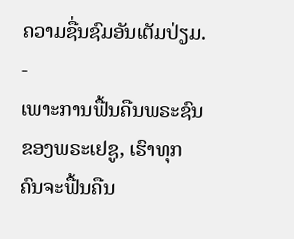ຄວາມຊື່ນຊົມອັນເຕັມປ່ຽມ.
-
ເພາະການຟື້ນຄືນພຣະຊົນຂອງພຣະເຢຊູ, ເຮົາທຸກຄົນຈະຟື້ນຄືນ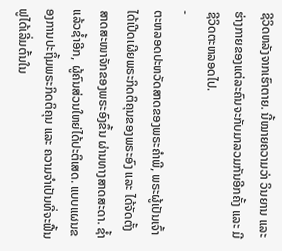ຊີວິດຫລັງຈາກເຮົາຕາຍ. ນີ້ໝາຍຄວາມວ່າ ວິນຍານ ແລະ ຮ່າງກາຍຂອງແຕ່ລະຄົນຈະກັບມາລວມກັນອີກຄັ້ງ ແລະ ມີຊີວິດຕະຫລອດໄປ.
-
ຕະຫລອດປະຫວັດສາດຂອງພຣະຄຳພີ, ພຣະຜູ້ເປັນເຈົ້າໄດ້ເປີດເຜີຍພຣະກິດຕິຄຸນຂອງພຣະອົງ ແລະ ໄດ້ຈັດຕັ້ງສາດສະໜາຈັກຂອງພຣະອົງຂຶ້ນ ຜ່ານທາງສາດສະດາ. ຊ້ຳແລ້ວຊ້ຳອີກ, ຜູ້ຄົນສ່ວນໃຫຍ່ໄດ້ປະຕິເສດ. ແບບແຜນຂອງການປະຖິ້ມພຣະກິດຕິຄຸນ ແລະ ຄວາມຈຳເປັນທີ່ຈະຟື້ນຟູໄດ້ເລີ່ມຕົ້ນໃນ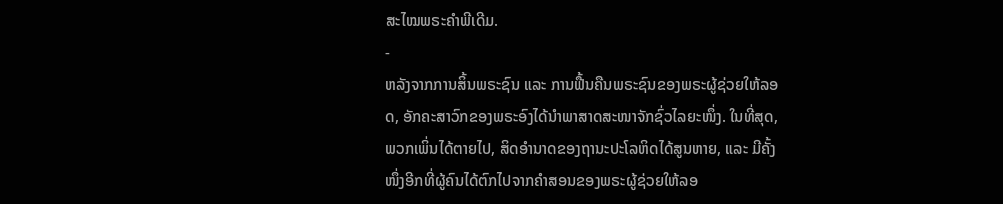ສະໄໝພຣະຄຳພີເດີມ.
-
ຫລັງຈາກການສິ້ນພຣະຊົນ ແລະ ການຟື້ນຄືນພຣະຊົນຂອງພຣະຜູ້ຊ່ວຍໃຫ້ລອດ, ອັກຄະສາວົກຂອງພຣະອົງໄດ້ນຳພາສາດສະໜາຈັກຊົ່ວໄລຍະໜຶ່ງ. ໃນທີ່ສຸດ, ພວກເພິ່ນໄດ້ຕາຍໄປ, ສິດອຳນາດຂອງຖານະປະໂລຫິດໄດ້ສູນຫາຍ, ແລະ ມີຄັ້ງໜຶ່ງອີກທີ່ຜູ້ຄົນໄດ້ຕົກໄປຈາກຄຳສອນຂອງພຣະຜູ້ຊ່ວຍໃຫ້ລອ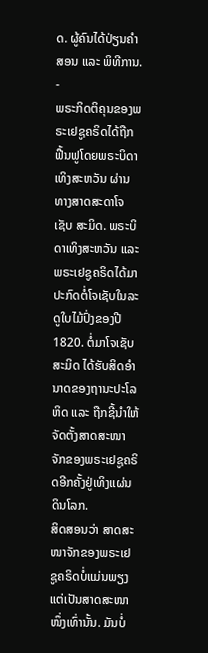ດ. ຜູ້ຄົນໄດ້ປ່ຽນຄຳສອນ ແລະ ພິທີການ.
-
ພຣະກິດຕິຄຸນຂອງພຣະເຢຊູຄຣິດໄດ້ຖືກຟື້ນຟູໂດຍພຣະບິດາເທິງສະຫວັນ ຜ່ານທາງສາດສະດາໂຈເຊັບ ສະມິດ. ພຣະບິດາເທິງສະຫວັນ ແລະ ພຣະເຢຊູຄຣິດໄດ້ມາປະກົດຕໍ່ໂຈເຊັບໃນລະດູໃບໄມ້ປົ່ງຂອງປີ 1820. ຕໍ່ມາໂຈເຊັບ ສະມິດ ໄດ້ຮັບສິດອຳນາດຂອງຖານະປະໂລຫິດ ແລະ ຖືກຊີ້ນຳໃຫ້ຈັດຕັ້ງສາດສະໜາຈັກຂອງພຣະເຢຊູຄຣິດອີກຄັ້ງຢູ່ເທິງແຜ່ນດິນໂລກ.
ສິດສອນວ່າ ສາດສະໜາຈັກຂອງພຣະເຢຊູຄຣິດບໍ່ແມ່ນພຽງແຕ່ເປັນສາດສະໜາໜຶ່ງເທົ່ານັ້ນ. ມັນບໍ່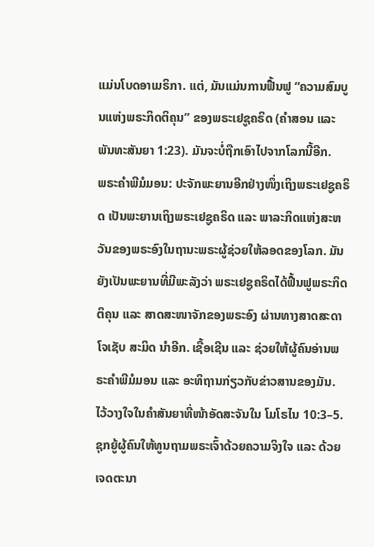ແມ່ນໂບດອາເມຣິກາ. ແຕ່, ມັນແມ່ນການຟື້ນຟູ “ຄວາມສົມບູນແຫ່ງພຣະກິດຕິຄຸນ” ຂອງພຣະເຢຊູຄຣິດ (ຄຳສອນ ແລະ ພັນທະສັນຍາ 1:23). ມັນຈະບໍ່ຖືກເອົາໄປຈາກໂລກນີ້ອີກ.
ພຣະຄຳພີມໍມອນ: ປະຈັກພະຍານອີກຢ່າງໜຶ່ງເຖິງພຣະເຢຊູຄຣິດ ເປັນພະຍານເຖິງພຣະເຢຊູຄຣິດ ແລະ ພາລະກິດແຫ່ງສະຫວັນຂອງພຣະອົງໃນຖານະພຣະຜູ້ຊ່ວຍໃຫ້ລອດຂອງໂລກ. ມັນຍັງເປັນພະຍານທີ່ມີພະລັງວ່າ ພຣະເຢຊູຄຣິດໄດ້ຟື້ນຟູພຣະກິດຕິຄຸນ ແລະ ສາດສະໜາຈັກຂອງພຣະອົງ ຜ່ານທາງສາດສະດາໂຈເຊັບ ສະມິດ ນຳອີກ. ເຊື້ອເຊີນ ແລະ ຊ່ວຍໃຫ້ຜູ້ຄົນອ່ານພຣະຄຳພີມໍມອນ ແລະ ອະທິຖານກ່ຽວກັບຂ່າວສານຂອງມັນ.
ໄວ້ວາງໃຈໃນຄຳສັນຍາທີ່ໜ້າອັດສະຈັນໃນ ໂມໂຣໄນ 10:3–5. ຊຸກຍູ້ຜູ້ຄົນໃຫ້ທູນຖາມພຣະເຈົ້າດ້ວຍຄວາມຈິງໃຈ ແລະ ດ້ວຍເຈດຕະນາ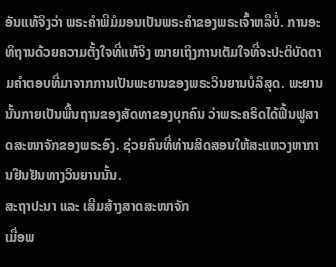ອັນແທ້ຈິງວ່າ ພຣະຄຳພີມໍມອນເປັນພຣະຄຳຂອງພຣະເຈົ້າຫລືບໍ່. ການອະທິຖານດ້ວຍຄວາມຕັ້ງໃຈທີ່ແທ້ຈິງ ໝາຍເຖິງການເຕັມໃຈທີ່ຈະປະຕິບັດຕາມຄຳຕອບທີ່ມາຈາກການເປັນພະຍານຂອງພຣະວິນຍານບໍລິສຸດ. ພະຍານນັ້ນກາຍເປັນພື້ນຖານຂອງສັດທາຂອງບຸກຄົນ ວ່າພຣະຄຣິດໄດ້ຟື້ນຟູສາດສະໜາຈັກຂອງພຣະອົງ. ຊ່ວຍຄົນທີ່ທ່ານສິດສອນໃຫ້ສະແຫວງຫາການຢືນຢັນທາງວິນຍານນັ້ນ.
ສະຖາປະນາ ແລະ ເສີມສ້າງສາດສະໜາຈັກ
ເມື່ອພ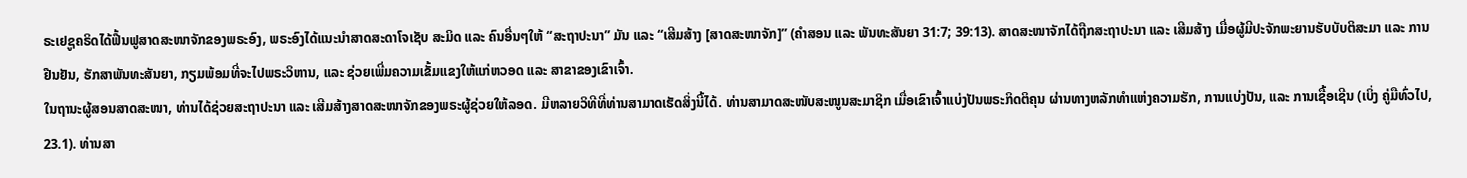ຣະເຢຊູຄຣິດໄດ້ຟື້ນຟູສາດສະໜາຈັກຂອງພຣະອົງ, ພຣະອົງໄດ້ແນະນຳສາດສະດາໂຈເຊັບ ສະມິດ ແລະ ຄົນອື່ນໆໃຫ້ “ສະຖາປະນາ” ມັນ ແລະ “ເສີມສ້າງ [ສາດສະໜາຈັກ]” (ຄຳສອນ ແລະ ພັນທະສັນຍາ 31:7; 39:13). ສາດສະໜາຈັກໄດ້ຖືກສະຖາປະນາ ແລະ ເສີມສ້າງ ເມື່ອຜູ້ມີປະຈັກພະຍານຮັບບັບຕິສະມາ ແລະ ການຢືນຢັນ, ຮັກສາພັນທະສັນຍາ, ກຽມພ້ອມທີ່ຈະໄປພຣະວິຫານ, ແລະ ຊ່ວຍເພີ່ມຄວາມເຂັ້ມແຂງໃຫ້ແກ່ຫວອດ ແລະ ສາຂາຂອງເຂົາເຈົ້າ.
ໃນຖານະຜູ້ສອນສາດສະໜາ, ທ່ານໄດ້ຊ່ວຍສະຖາປະນາ ແລະ ເສີມສ້າງສາດສະໜາຈັກຂອງພຣະຜູ້ຊ່ວຍໃຫ້ລອດ. ມີຫລາຍວິທີທີ່ທ່ານສາມາດເຮັດສິ່ງນີ້ໄດ້. ທ່ານສາມາດສະໜັບສະໜູນສະມາຊິກ ເມື່ອເຂົາເຈົ້າແບ່ງປັນພຣະກິດຕິຄຸນ ຜ່ານທາງຫລັກທຳແຫ່ງຄວາມຮັກ, ການແບ່ງປັນ, ແລະ ການເຊື້ອເຊີນ (ເບິ່ງ ຄູ່ມືທົ່ວໄປ, 23.1). ທ່ານສາ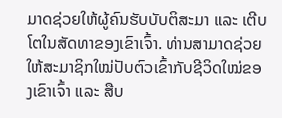ມາດຊ່ວຍໃຫ້ຜູ້ຄົນຮັບບັບຕິສະມາ ແລະ ເຕີບໂຕໃນສັດທາຂອງເຂົາເຈົ້າ. ທ່ານສາມາດຊ່ວຍໃຫ້ສະມາຊິກໃໝ່ປັບຕົວເຂົ້າກັບຊີວິດໃໝ່ຂອງເຂົາເຈົ້າ ແລະ ສືບ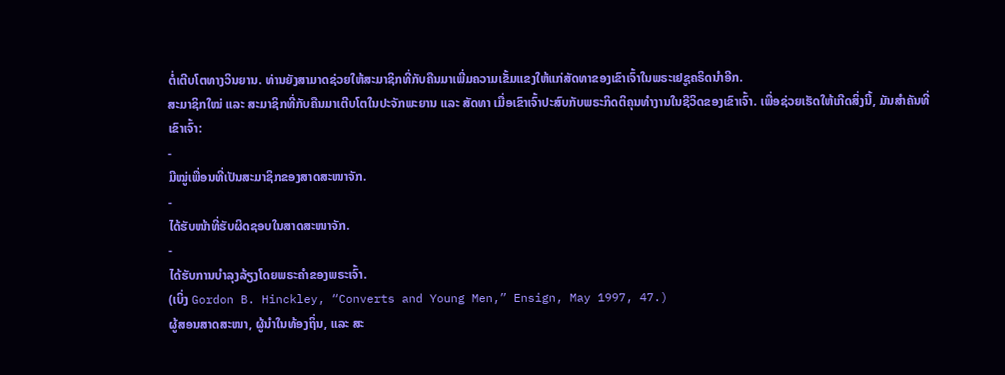ຕໍ່ເຕີບໂຕທາງວິນຍານ. ທ່ານຍັງສາມາດຊ່ວຍໃຫ້ສະມາຊິກທີ່ກັບຄືນມາເພີ່ມຄວາມເຂັ້ມແຂງໃຫ້ແກ່ສັດທາຂອງເຂົາເຈົ້າໃນພຣະເຢຊູຄຣິດນຳອີກ.
ສະມາຊິກໃໝ່ ແລະ ສະມາຊິກທີ່ກັບຄືນມາເຕີບໂຕໃນປະຈັກພະຍານ ແລະ ສັດທາ ເມື່ອເຂົາເຈົ້າປະສົບກັບພຣະກິດຕິຄຸນທຳງານໃນຊີວິດຂອງເຂົາເຈົ້າ. ເພື່ອຊ່ວຍເຮັດໃຫ້ເກີດສິ່ງນີ້, ມັນສຳຄັນທີ່ເຂົາເຈົ້າ:
-
ມີໝູ່ເພື່ອນທີ່ເປັນສະມາຊິກຂອງສາດສະໜາຈັກ.
-
ໄດ້ຮັບໜ້າທີ່ຮັບຜິດຊອບໃນສາດສະໜາຈັກ.
-
ໄດ້ຮັບການບຳລຸງລ້ຽງໂດຍພຣະຄຳຂອງພຣະເຈົ້າ.
(ເບິ່ງ Gordon B. Hinckley, “Converts and Young Men,” Ensign, May 1997, 47.)
ຜູ້ສອນສາດສະໜາ, ຜູ້ນຳໃນທ້ອງຖິ່ນ, ແລະ ສະ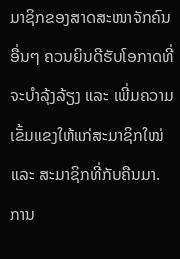ມາຊິກຂອງສາດສະໜາຈັກຄົນອື່ນໆ ຄວນຍິນດີຮັບໂອກາດທີ່ຈະບຳລຸ້ງລ້ຽງ ແລະ ເພີ່ມຄວາມເຂັ້ມແຂງໃຫ້ແກ່ສະມາຊິກໃໝ່ ແລະ ສະມາຊິກທີ່ກັບຄືນມາ. ການ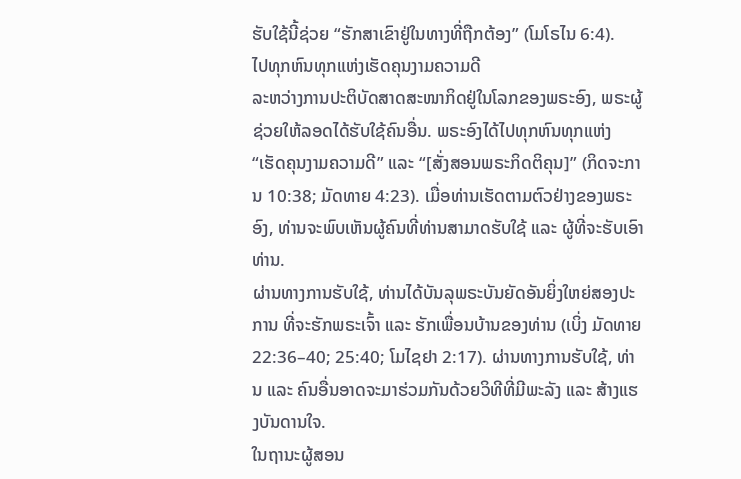ຮັບໃຊ້ນີ້ຊ່ວຍ “ຮັກສາເຂົາຢູ່ໃນທາງທີ່ຖືກຕ້ອງ” (ໂມໂຣໄນ 6:4).
ໄປທຸກຫົນທຸກແຫ່ງເຮັດຄຸນງາມຄວາມດີ
ລະຫວ່າງການປະຕິບັດສາດສະໜາກິດຢູ່ໃນໂລກຂອງພຣະອົງ, ພຣະຜູ້ຊ່ວຍໃຫ້ລອດໄດ້ຮັບໃຊ້ຄົນອື່ນ. ພຣະອົງໄດ້ໄປທຸກຫົນທຸກແຫ່ງ “ເຮັດຄຸນງາມຄວາມດີ” ແລະ “[ສັ່ງສອນພຣະກິດຕິຄຸນ]” (ກິດຈະການ 10:38; ມັດທາຍ 4:23). ເມື່ອທ່ານເຮັດຕາມຕົວຢ່າງຂອງພຣະອົງ, ທ່ານຈະພົບເຫັນຜູ້ຄົນທີ່ທ່ານສາມາດຮັບໃຊ້ ແລະ ຜູ້ທີ່ຈະຮັບເອົາທ່ານ.
ຜ່ານທາງການຮັບໃຊ້, ທ່ານໄດ້ບັນລຸພຣະບັນຍັດອັນຍິ່ງໃຫຍ່ສອງປະການ ທີ່ຈະຮັກພຣະເຈົ້າ ແລະ ຮັກເພື່ອນບ້ານຂອງທ່ານ (ເບິ່ງ ມັດທາຍ 22:36–40; 25:40; ໂມໄຊຢາ 2:17). ຜ່ານທາງການຮັບໃຊ້, ທ່ານ ແລະ ຄົນອື່ນອາດຈະມາຮ່ວມກັນດ້ວຍວິທີທີ່ມີພະລັງ ແລະ ສ້າງແຮງບັນດານໃຈ.
ໃນຖານະຜູ້ສອນ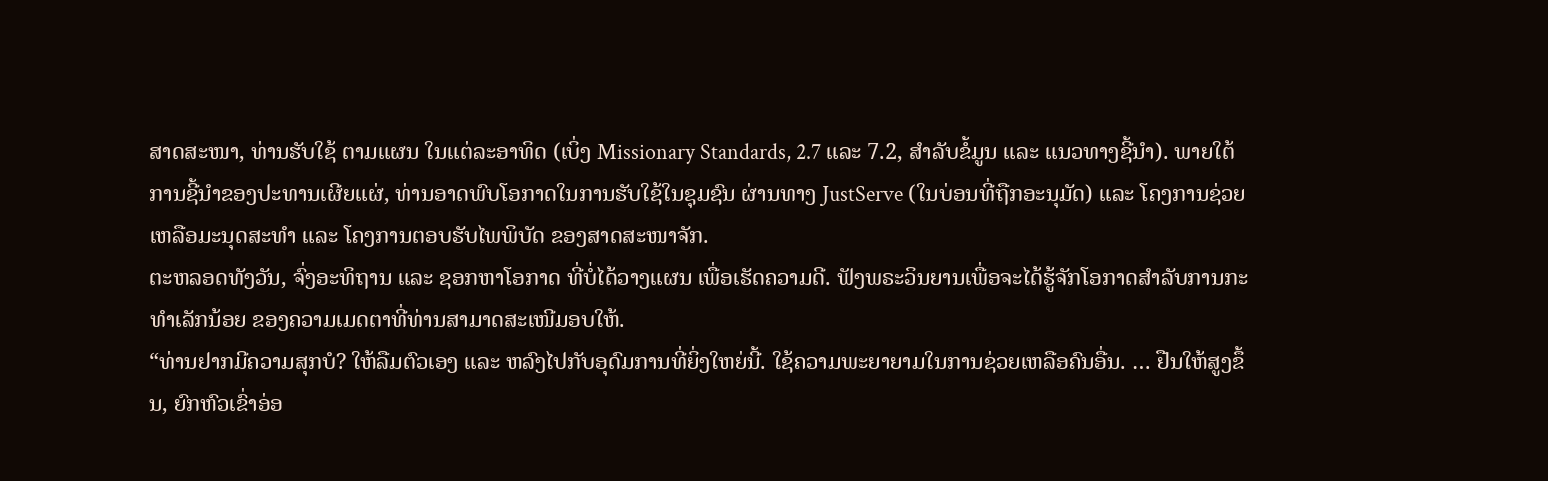ສາດສະໜາ, ທ່ານຮັບໃຊ້ ຕາມແຜນ ໃນແຕ່ລະອາທິດ (ເບິ່ງ Missionary Standards, 2.7 ແລະ 7.2, ສຳລັບຂໍ້ມູນ ແລະ ແນວທາງຊີ້ນຳ). ພາຍໃຕ້ການຊີ້ນຳຂອງປະທານເຜີຍແຜ່, ທ່ານອາດພົບໂອກາດໃນການຮັບໃຊ້ໃນຊຸມຊົນ ຜ່ານທາງ JustServe (ໃນບ່ອນທີ່ຖືກອະນຸມັດ) ແລະ ໂຄງການຊ່ວຍເຫລືອມະນຸດສະທຳ ແລະ ໂຄງການຕອບຮັບໄພພິບັດ ຂອງສາດສະໜາຈັກ.
ຕະຫລອດທັງວັນ, ຈົ່ງອະທິຖານ ແລະ ຊອກຫາໂອກາດ ທີ່ບໍ່ໄດ້ວາງແຜນ ເພື່ອເຮັດຄວາມດີ. ຟັງພຣະວິນຍານເພື່ອຈະໄດ້ຮູ້ຈັກໂອກາດສຳລັບການກະທຳເລັກນ້ອຍ ຂອງຄວາມເມດຕາທີ່ທ່ານສາມາດສະເໜີມອບໃຫ້.
“ທ່ານຢາກມີຄວາມສຸກບໍ? ໃຫ້ລືມຕົວເອງ ແລະ ຫລົງໄປກັບອຸດົມການທີ່ຍິ່ງໃຫຍ່ນີ້. ໃຊ້ຄວາມພະຍາຍາມໃນການຊ່ວຍເຫລືອຄົນອື່ນ. … ຢືນໃຫ້ສູງຂຶ້ນ, ຍົກຫົວເຂົ່າອ່ອ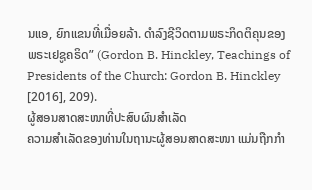ນແອ, ຍົກແຂນທີ່ເມື່ອຍລ້າ. ດຳລົງຊີວິດຕາມພຣະກິດຕິຄຸນຂອງພຣະເຢຊູຄຣິດ” (Gordon B. Hinckley, Teachings of Presidents of the Church: Gordon B. Hinckley [2016], 209).
ຜູ້ສອນສາດສະໜາທີ່ປະສົບຜົນສຳເລັດ
ຄວາມສຳເລັດຂອງທ່ານໃນຖານະຜູ້ສອນສາດສະໜາ ແມ່ນຖືກກຳ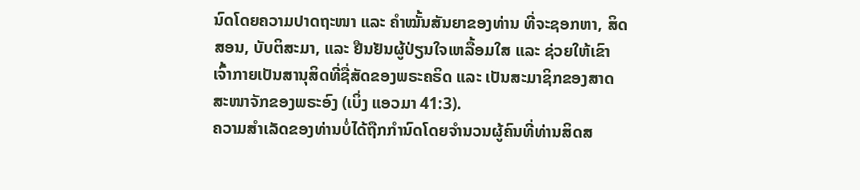ນົດໂດຍຄວາມປາດຖະໜາ ແລະ ຄຳໝັ້ນສັນຍາຂອງທ່ານ ທີ່ຈະຊອກຫາ, ສິດສອນ, ບັບຕິສະມາ, ແລະ ຢືນຢັນຜູ້ປ່ຽນໃຈເຫລື້ອມໃສ ແລະ ຊ່ວຍໃຫ້ເຂົາເຈົ້າກາຍເປັນສານຸສິດທີ່ຊື່ສັດຂອງພຣະຄຣິດ ແລະ ເປັນສະມາຊິກຂອງສາດສະໜາຈັກຂອງພຣະອົງ (ເບິ່ງ ແອວມາ 41:3).
ຄວາມສຳເລັດຂອງທ່ານບໍ່ໄດ້ຖືກກຳນົດໂດຍຈຳນວນຜູ້ຄົນທີ່ທ່ານສິດສ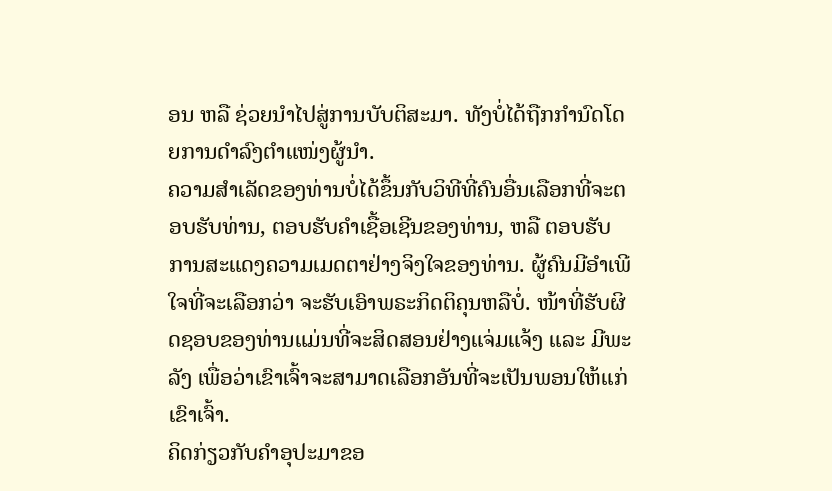ອນ ຫລື ຊ່ວຍນຳໄປສູ່ການບັບຕິສະມາ. ທັງບໍ່ໄດ້ຖືກກຳນົດໂດຍການດຳລົງຕຳແໜ່ງຜູ້ນຳ.
ຄວາມສຳເລັດຂອງທ່ານບໍ່ໄດ້ຂຶ້ນກັບວິທີທີ່ຄົນອື່ນເລືອກທີ່ຈະຕອບຮັບທ່ານ, ຕອບຮັບຄຳເຊື້ອເຊີນຂອງທ່ານ, ຫລື ຕອບຮັບການສະແດງຄວາມເມດຕາຢ່າງຈິງໃຈຂອງທ່ານ. ຜູ້ຄົນມີອຳເພີໃຈທີ່ຈະເລືອກວ່າ ຈະຮັບເອົາພຣະກິດຕິຄຸນຫລືບໍ່. ໜ້າທີ່ຮັບຜິດຊອບຂອງທ່ານແມ່ນທີ່ຈະສິດສອນຢ່າງແຈ່ມແຈ້ງ ແລະ ມີພະລັງ ເພື່ອວ່າເຂົາເຈົ້າຈະສາມາດເລືອກອັນທີ່ຈະເປັນພອນໃຫ້ແກ່ເຂົາເຈົ້າ.
ຄິດກ່ຽວກັບຄຳອຸປະມາຂອ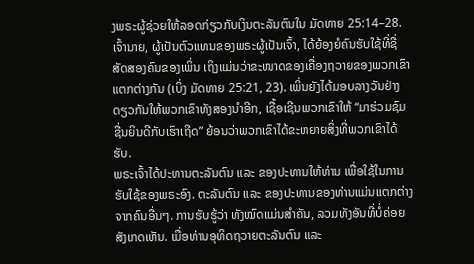ງພຣະຜູ້ຊ່ວຍໃຫ້ລອດກ່ຽວກັບເງິນຕະລັນຕົນໃນ ມັດທາຍ 25:14–28. ເຈົ້ານາຍ, ຜູ້ເປັນຕົວແທນຂອງພຣະຜູ້ເປັນເຈົ້າ, ໄດ້ຍ້ອງຍໍຄົນຮັບໃຊ້ທີ່ຊື່ສັດສອງຄົນຂອງເພິ່ນ ເຖິງແມ່ນວ່າຂະໜາດຂອງເຄື່ອງຖວາຍຂອງພວກເຂົາແຕກຕ່າງກັນ (ເບິ່ງ ມັດທາຍ 25:21, 23). ເພິ່ນຍັງໄດ້ມອບລາງວັນຢ່າງດຽວກັນໃຫ້ພວກເຂົາທັງສອງນຳອີກ, ເຊື້ອເຊີນພວກເຂົາໃຫ້ “ມາຮ່ວມຊົມຊື່ນຍິນດີກັບເຮົາເຖີດ” ຍ້ອນວ່າພວກເຂົາໄດ້ຂະຫຍາຍສິ່ງທີ່ພວກເຂົາໄດ້ຮັບ.
ພຣະເຈົ້າໄດ້ປະທານຕະລັນຕົນ ແລະ ຂອງປະທານໃຫ້ທ່ານ ເພື່ອໃຊ້ໃນການຮັບໃຊ້ຂອງພຣະອົງ. ຕະລັນຕົນ ແລະ ຂອງປະທານຂອງທ່ານແມ່ນແຕກຕ່າງຈາກຄົນອື່ນໆ. ການຮັບຮູ້ວ່າ ທັງໝົດແມ່ນສຳຄັນ, ລວມທັງອັນທີ່ບໍ່ຄ່ອຍສັງເກດເຫັນ. ເມື່ອທ່ານອຸທິດຖວາຍຕະລັນຕົນ ແລະ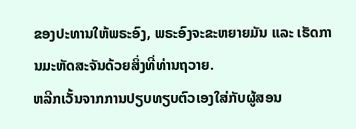ຂອງປະທານໃຫ້ພຣະອົງ, ພຣະອົງຈະຂະຫຍາຍມັນ ແລະ ເຮັດການມະຫັດສະຈັນດ້ວຍສິ່ງທີ່ທ່ານຖວາຍ.
ຫລີກເວັ້ນຈາກການປຽບທຽບຕົວເອງໃສ່ກັບຜູ້ສອນ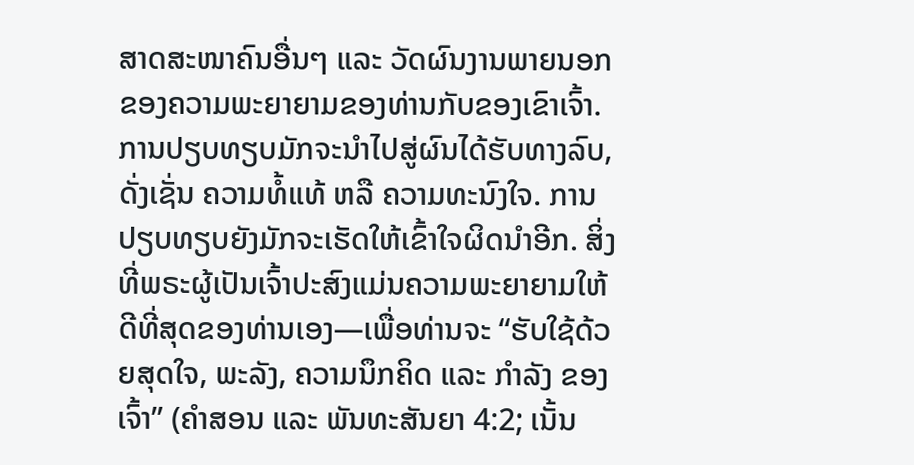ສາດສະໜາຄົນອື່ນໆ ແລະ ວັດຜົນງານພາຍນອກຂອງຄວາມພະຍາຍາມຂອງທ່ານກັບຂອງເຂົາເຈົ້າ. ການປຽບທຽບມັກຈະນຳໄປສູ່ຜົນໄດ້ຮັບທາງລົບ, ດັ່ງເຊັ່ນ ຄວາມທໍ້ແທ້ ຫລື ຄວາມທະນົງໃຈ. ການປຽບທຽບຍັງມັກຈະເຮັດໃຫ້ເຂົ້າໃຈຜິດນຳອີກ. ສິ່ງທີ່ພຣະຜູ້ເປັນເຈົ້າປະສົງແມ່ນຄວາມພະຍາຍາມໃຫ້ດີທີ່ສຸດຂອງທ່ານເອງ—ເພື່ອທ່ານຈະ “ຮັບໃຊ້ດ້ວຍສຸດໃຈ, ພະລັງ, ຄວາມນຶກຄິດ ແລະ ກຳລັງ ຂອງເຈົ້າ” (ຄຳສອນ ແລະ ພັນທະສັນຍາ 4:2; ເນັ້ນ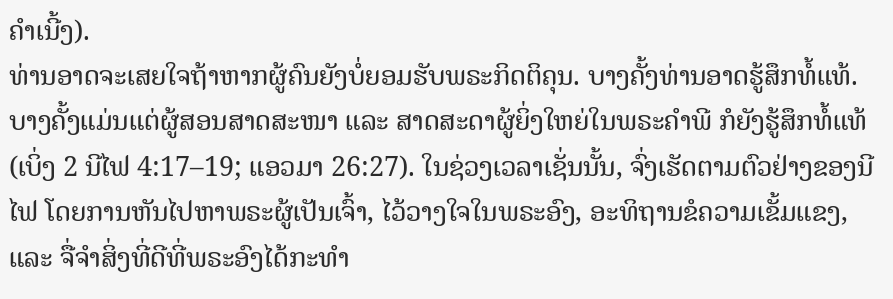ຄຳເນີ້ງ).
ທ່ານອາດຈະເສຍໃຈຖ້າຫາກຜູ້ຄົນຍັງບໍ່ຍອມຮັບພຣະກິດຕິຄຸນ. ບາງຄັ້ງທ່ານອາດຮູ້ສຶກທໍ້ແທ້. ບາງຄັ້ງແມ່ນແຕ່ຜູ້ສອນສາດສະໜາ ແລະ ສາດສະດາຜູ້ຍິ່ງໃຫຍ່ໃນພຣະຄຳພີ ກໍຍັງຮູ້ສຶກທໍ້ແທ້ (ເບິ່ງ 2 ນີໄຟ 4:17–19; ແອວມາ 26:27). ໃນຊ່ວງເວລາເຊັ່ນນັ້ນ, ຈົ່ງເຮັດຕາມຕົວຢ່າງຂອງນີໄຟ ໂດຍການຫັນໄປຫາພຣະຜູ້ເປັນເຈົ້າ, ໄວ້ວາງໃຈໃນພຣະອົງ, ອະທິຖານຂໍຄວາມເຂັ້ມແຂງ, ແລະ ຈື່ຈຳສິ່ງທີ່ດີທີ່ພຣະອົງໄດ້ກະທຳ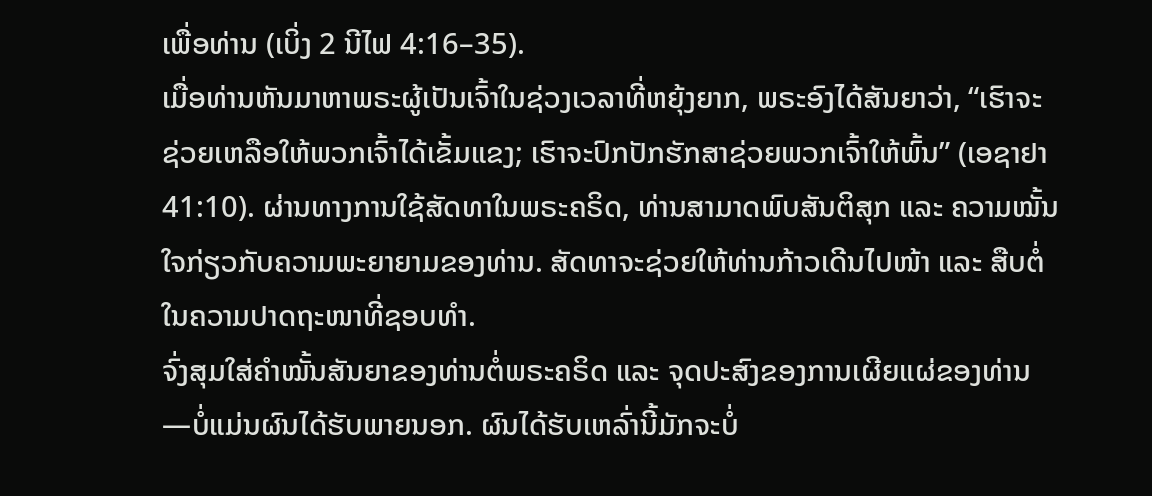ເພື່ອທ່ານ (ເບິ່ງ 2 ນີໄຟ 4:16–35).
ເມື່ອທ່ານຫັນມາຫາພຣະຜູ້ເປັນເຈົ້າໃນຊ່ວງເວລາທີ່ຫຍຸ້ງຍາກ, ພຣະອົງໄດ້ສັນຍາວ່າ, “ເຮົາຈະຊ່ວຍເຫລືອໃຫ້ພວກເຈົ້າໄດ້ເຂັ້ມແຂງ; ເຮົາຈະປົກປັກຮັກສາຊ່ວຍພວກເຈົ້າໃຫ້ພົ້ນ” (ເອຊາຢາ 41:10). ຜ່ານທາງການໃຊ້ສັດທາໃນພຣະຄຣິດ, ທ່ານສາມາດພົບສັນຕິສຸກ ແລະ ຄວາມໝັ້ນໃຈກ່ຽວກັບຄວາມພະຍາຍາມຂອງທ່ານ. ສັດທາຈະຊ່ວຍໃຫ້ທ່ານກ້າວເດີນໄປໜ້າ ແລະ ສືບຕໍ່ໃນຄວາມປາດຖະໜາທີ່ຊອບທຳ.
ຈົ່ງສຸມໃສ່ຄຳໝັ້ນສັນຍາຂອງທ່ານຕໍ່ພຣະຄຣິດ ແລະ ຈຸດປະສົງຂອງການເຜີຍແຜ່ຂອງທ່ານ—ບໍ່ແມ່ນຜົນໄດ້ຮັບພາຍນອກ. ຜົນໄດ້ຮັບເຫລົ່ານີ້ມັກຈະບໍ່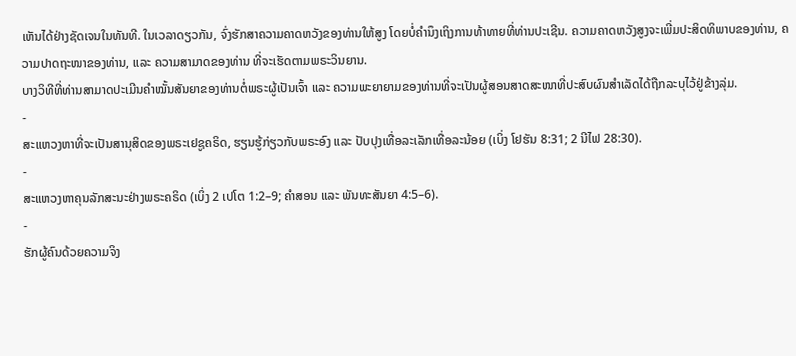ເຫັນໄດ້ຢ່າງຊັດເຈນໃນທັນທີ. ໃນເວລາດຽວກັນ, ຈົ່ງຮັກສາຄວາມຄາດຫວັງຂອງທ່ານໃຫ້ສູງ ໂດຍບໍ່ຄຳນຶງເຖິງການທ້າທາຍທີ່ທ່ານປະເຊີນ. ຄວາມຄາດຫວັງສູງຈະເພີ່ມປະສິດທິພາບຂອງທ່ານ, ຄວາມປາດຖະໜາຂອງທ່ານ, ແລະ ຄວາມສາມາດຂອງທ່ານ ທີ່ຈະເຮັດຕາມພຣະວິນຍານ.
ບາງວິທີທີ່ທ່ານສາມາດປະເມີນຄຳໝັ້ນສັນຍາຂອງທ່ານຕໍ່ພຣະຜູ້ເປັນເຈົ້າ ແລະ ຄວາມພະຍາຍາມຂອງທ່ານທີ່ຈະເປັນຜູ້ສອນສາດສະໜາທີ່ປະສົບຜົນສຳເລັດໄດ້ຖືກລະບຸໄວ້ຢູ່ຂ້າງລຸ່ມ.
-
ສະແຫວງຫາທີ່ຈະເປັນສານຸສິດຂອງພຣະເຢຊູຄຣິດ, ຮຽນຮູ້ກ່ຽວກັບພຣະອົງ ແລະ ປັບປຸງເທື່ອລະເລັກເທື່ອລະນ້ອຍ (ເບິ່ງ ໂຢຮັນ 8:31; 2 ນີໄຟ 28:30).
-
ສະແຫວງຫາຄຸນລັກສະນະຢ່າງພຣະຄຣິດ (ເບິ່ງ 2 ເປໂຕ 1:2–9; ຄຳສອນ ແລະ ພັນທະສັນຍາ 4:5–6).
-
ຮັກຜູ້ຄົນດ້ວຍຄວາມຈິງ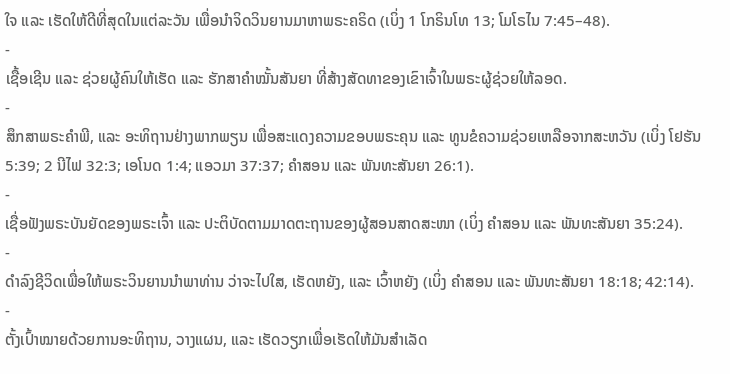ໃຈ ແລະ ເຮັດໃຫ້ດີທີ່ສຸດໃນແຕ່ລະວັນ ເພື່ອນຳຈິດວິນຍານມາຫາພຣະຄຣິດ (ເບິ່ງ 1 ໂກຣິນໂທ 13; ໂມໂຣໄນ 7:45–48).
-
ເຊື້ອເຊີນ ແລະ ຊ່ວຍຜູ້ຄົນໃຫ້ເຮັດ ແລະ ຮັກສາຄຳໝັ້ນສັນຍາ ທີ່ສ້າງສັດທາຂອງເຂົາເຈົ້າໃນພຣະຜູ້ຊ່ວຍໃຫ້ລອດ.
-
ສຶກສາພຣະຄຳພີ, ແລະ ອະທິຖານຢ່າງພາກພຽນ ເພື່ອສະແດງຄວາມຂອບພຣະຄຸນ ແລະ ທູນຂໍຄວາມຊ່ວຍເຫລືອຈາກສະຫວັນ (ເບິ່ງ ໂຢຮັນ 5:39; 2 ນີໄຟ 32:3; ເອໂນດ 1:4; ແອວມາ 37:37; ຄຳສອນ ແລະ ພັນທະສັນຍາ 26:1).
-
ເຊື່ອຟັງພຣະບັນຍັດຂອງພຣະເຈົ້າ ແລະ ປະຕິບັດຕາມມາດຕະຖານຂອງຜູ້ສອນສາດສະໜາ (ເບິ່ງ ຄຳສອນ ແລະ ພັນທະສັນຍາ 35:24).
-
ດຳລົງຊີວິດເພື່ອໃຫ້ພຣະວິນຍານນຳພາທ່ານ ວ່າຈະໄປໃສ, ເຮັດຫຍັງ, ແລະ ເວົ້າຫຍັງ (ເບິ່ງ ຄຳສອນ ແລະ ພັນທະສັນຍາ 18:18; 42:14).
-
ຕັ້ງເປົ້າໝາຍດ້ວຍການອະທິຖານ, ວາງແຜນ, ແລະ ເຮັດວຽກເພື່ອເຮັດໃຫ້ມັນສຳເລັດ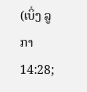(ເບິ່ງ ລູກາ 14:28;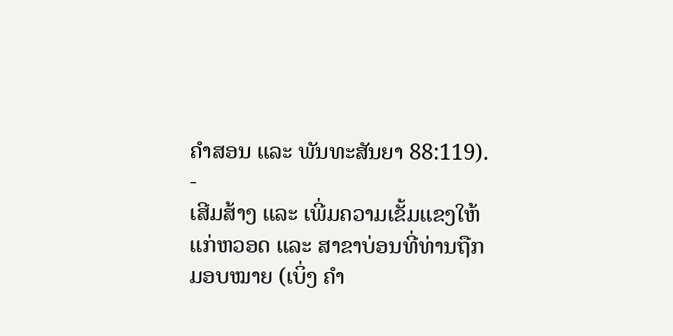ຄຳສອນ ແລະ ພັນທະສັນຍາ 88:119).
-
ເສີມສ້າງ ແລະ ເພີ່ມຄວາມເຂັ້ມແຂງໃຫ້ແກ່ຫວອດ ແລະ ສາຂາບ່ອນທີ່ທ່ານຖືກມອບໝາຍ (ເບິ່ງ ຄຳ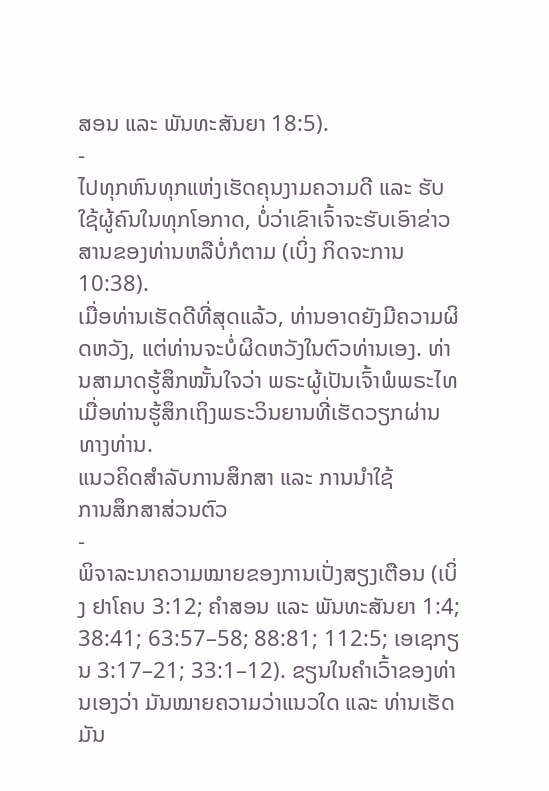ສອນ ແລະ ພັນທະສັນຍາ 18:5).
-
ໄປທຸກຫົນທຸກແຫ່ງເຮັດຄຸນງາມຄວາມດີ ແລະ ຮັບໃຊ້ຜູ້ຄົນໃນທຸກໂອກາດ, ບໍ່ວ່າເຂົາເຈົ້າຈະຮັບເອົາຂ່າວສານຂອງທ່ານຫລືບໍ່ກໍຕາມ (ເບິ່ງ ກິດຈະການ 10:38).
ເມື່ອທ່ານເຮັດດີທີ່ສຸດແລ້ວ, ທ່ານອາດຍັງມີຄວາມຜິດຫວັງ, ແຕ່ທ່ານຈະບໍ່ຜິດຫວັງໃນຕົວທ່ານເອງ. ທ່ານສາມາດຮູ້ສຶກໝັ້ນໃຈວ່າ ພຣະຜູ້ເປັນເຈົ້າພໍພຣະໄທເມື່ອທ່ານຮູ້ສຶກເຖິງພຣະວິນຍານທີ່ເຮັດວຽກຜ່ານທາງທ່ານ.
ແນວຄິດສຳລັບການສຶກສາ ແລະ ການນຳໃຊ້
ການສຶກສາສ່ວນຕົວ
-
ພິຈາລະນາຄວາມໝາຍຂອງການເປັ່ງສຽງເຕືອນ (ເບິ່ງ ຢາໂຄບ 3:12; ຄຳສອນ ແລະ ພັນທະສັນຍາ 1:4; 38:41; 63:57–58; 88:81; 112:5; ເອເຊກຽນ 3:17–21; 33:1–12). ຂຽນໃນຄຳເວົ້າຂອງທ່ານເອງວ່າ ມັນໝາຍຄວາມວ່າແນວໃດ ແລະ ທ່ານເຮັດມັນ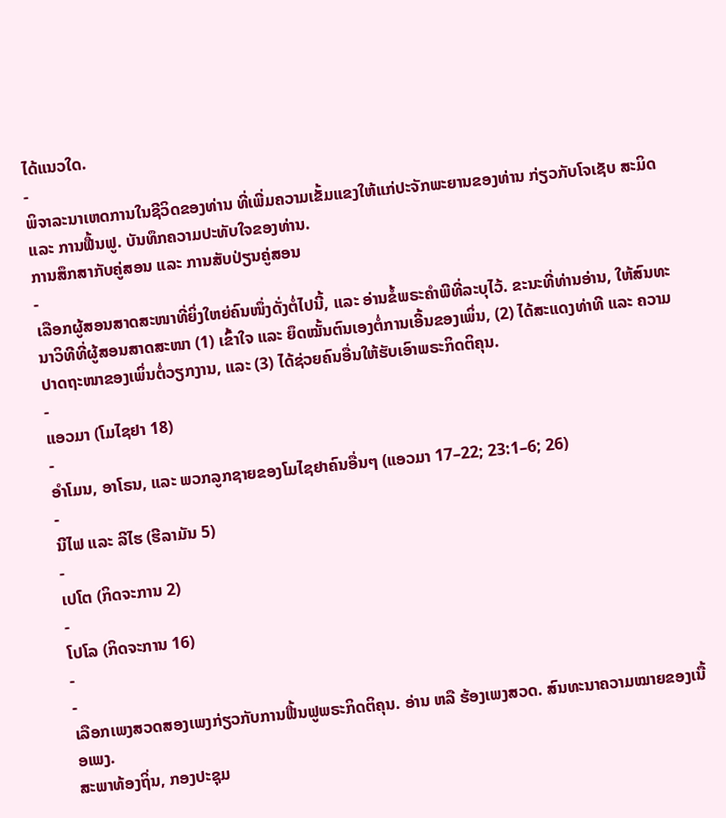ໄດ້ແນວໃດ.
-
ພິຈາລະນາເຫດການໃນຊີວິດຂອງທ່ານ ທີ່ເພີ່ມຄວາມເຂັ້ມແຂງໃຫ້ແກ່ປະຈັກພະຍານຂອງທ່ານ ກ່ຽວກັບໂຈເຊັບ ສະມິດ ແລະ ການຟື້ນຟູ. ບັນທຶກຄວາມປະທັບໃຈຂອງທ່ານ.
ການສຶກສາກັບຄູ່ສອນ ແລະ ການສັບປ່ຽນຄູ່ສອນ
-
ເລືອກຜູ້ສອນສາດສະໜາທີ່ຍິ່ງໃຫຍ່ຄົນໜຶ່ງດັ່ງຕໍ່ໄປນີ້, ແລະ ອ່ານຂໍ້ພຣະຄຳພີທີ່ລະບຸໄວ້. ຂະນະທີ່ທ່ານອ່ານ, ໃຫ້ສົນທະນາວິທີທີ່ຜູ້ສອນສາດສະໜາ (1) ເຂົ້າໃຈ ແລະ ຍຶດໝັ້ນຕົນເອງຕໍ່ການເອີ້ນຂອງເພິ່ນ, (2) ໄດ້ສະແດງທ່າທີ ແລະ ຄວາມປາດຖະໜາຂອງເພິ່ນຕໍ່ວຽກງານ, ແລະ (3) ໄດ້ຊ່ວຍຄົນອື່ນໃຫ້ຮັບເອົາພຣະກິດຕິຄຸນ.
-
ແອວມາ (ໂມໄຊຢາ 18)
-
ອຳໂມນ, ອາໂຣນ, ແລະ ພວກລູກຊາຍຂອງໂມໄຊຢາຄົນອື່ນໆ (ແອວມາ 17–22; 23:1–6; 26)
-
ນີໄຟ ແລະ ລີໄຮ (ຮີລາມັນ 5)
-
ເປໂຕ (ກິດຈະການ 2)
-
ໂປໂລ (ກິດຈະການ 16)
-
-
ເລືອກເພງສວດສອງເພງກ່ຽວກັບການຟື້ນຟູພຣະກິດຕິຄຸນ. ອ່ານ ຫລື ຮ້ອງເພງສວດ. ສົນທະນາຄວາມໝາຍຂອງເນື້ອເພງ.
ສະພາທ້ອງຖິ່ນ, ກອງປະຊຸມ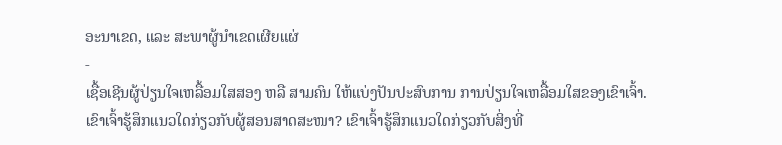ອະນາເຂດ, ແລະ ສະພາຜູ້ນຳເຂດເຜີຍແຜ່
-
ເຊື້ອເຊີນຜູ້ປ່ຽນໃຈເຫລື້ອມໃສສອງ ຫລື ສາມຄົນ ໃຫ້ແບ່ງປັນປະສົບການ ການປ່ຽນໃຈເຫລື້ອມໃສຂອງເຂົາເຈົ້າ. ເຂົາເຈົ້າຮູ້ສຶກແນວໃດກ່ຽວກັບຜູ້ສອນສາດສະໜາ? ເຂົາເຈົ້າຮູ້ສຶກແນວໃດກ່ຽວກັບສິ່ງທີ່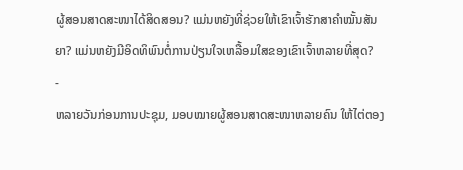ຜູ້ສອນສາດສະໜາໄດ້ສິດສອນ? ແມ່ນຫຍັງທີ່ຊ່ວຍໃຫ້ເຂົາເຈົ້າຮັກສາຄຳໝັ້ນສັນຍາ? ແມ່ນຫຍັງມີອິດທິພົນຕໍ່ການປ່ຽນໃຈເຫລື້ອມໃສຂອງເຂົາເຈົ້າຫລາຍທີ່ສຸດ?
-
ຫລາຍວັນກ່ອນການປະຊຸມ, ມອບໝາຍຜູ້ສອນສາດສະໜາຫລາຍຄົນ ໃຫ້ໄຕ່ຕອງ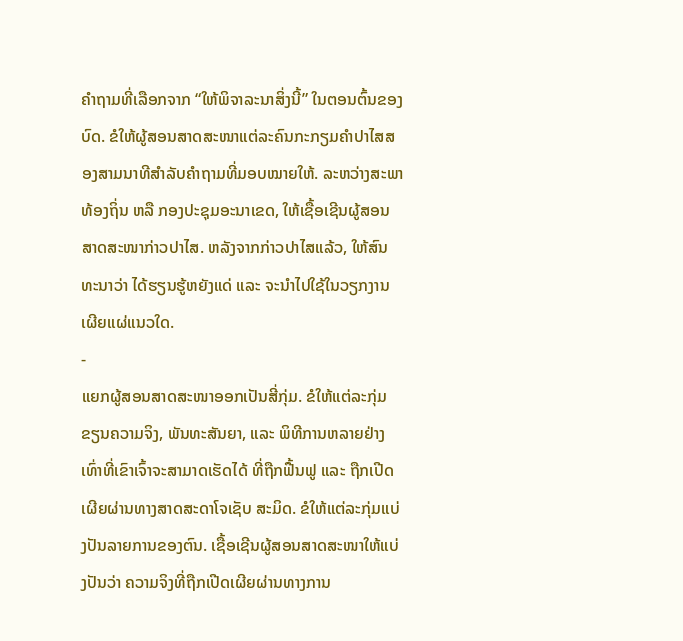ຄຳຖາມທີ່ເລືອກຈາກ “ໃຫ້ພິຈາລະນາສິ່ງນີ້” ໃນຕອນຕົ້ນຂອງບົດ. ຂໍໃຫ້ຜູ້ສອນສາດສະໜາແຕ່ລະຄົນກະກຽມຄຳປາໄສສອງສາມນາທີສຳລັບຄຳຖາມທີ່ມອບໝາຍໃຫ້. ລະຫວ່າງສະພາທ້ອງຖິ່ນ ຫລື ກອງປະຊຸມອະນາເຂດ, ໃຫ້ເຊື້ອເຊີນຜູ້ສອນສາດສະໜາກ່າວປາໄສ. ຫລັງຈາກກ່າວປາໄສແລ້ວ, ໃຫ້ສົນທະນາວ່າ ໄດ້ຮຽນຮູ້ຫຍັງແດ່ ແລະ ຈະນຳໄປໃຊ້ໃນວຽກງານເຜີຍແຜ່ແນວໃດ.
-
ແຍກຜູ້ສອນສາດສະໜາອອກເປັນສີ່ກຸ່ມ. ຂໍໃຫ້ແຕ່ລະກຸ່ມຂຽນຄວາມຈິງ, ພັນທະສັນຍາ, ແລະ ພິທີການຫລາຍຢ່າງ ເທົ່າທີ່ເຂົາເຈົ້າຈະສາມາດເຮັດໄດ້ ທີ່ຖືກຟື້ນຟູ ແລະ ຖືກເປີດເຜີຍຜ່ານທາງສາດສະດາໂຈເຊັບ ສະມິດ. ຂໍໃຫ້ແຕ່ລະກຸ່ມແບ່ງປັນລາຍການຂອງຕົນ. ເຊື້ອເຊີນຜູ້ສອນສາດສະໜາໃຫ້ແບ່ງປັນວ່າ ຄວາມຈິງທີ່ຖືກເປີດເຜີຍຜ່ານທາງການ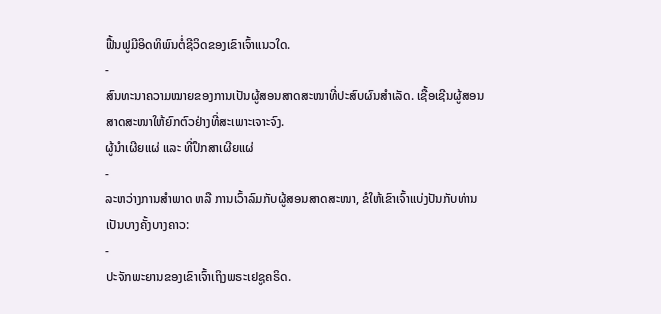ຟື້ນຟູມີອິດທິພົນຕໍ່ຊີວິດຂອງເຂົາເຈົ້າແນວໃດ.
-
ສົນທະນາຄວາມໝາຍຂອງການເປັນຜູ້ສອນສາດສະໜາທີ່ປະສົບຜົນສຳເລັດ. ເຊື້ອເຊີນຜູ້ສອນສາດສະໜາໃຫ້ຍົກຕົວຢ່າງທີ່ສະເພາະເຈາະຈົງ.
ຜູ້ນຳເຜີຍແຜ່ ແລະ ທີ່ປຶກສາເຜີຍແຜ່
-
ລະຫວ່າງການສຳພາດ ຫລື ການເວົ້າລົມກັບຜູ້ສອນສາດສະໜາ, ຂໍໃຫ້ເຂົາເຈົ້າແບ່ງປັນກັບທ່ານເປັນບາງຄັ້ງບາງຄາວ:
-
ປະຈັກພະຍານຂອງເຂົາເຈົ້າເຖິງພຣະເຢຊູຄຣິດ.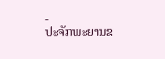-
ປະຈັກພະຍານຂ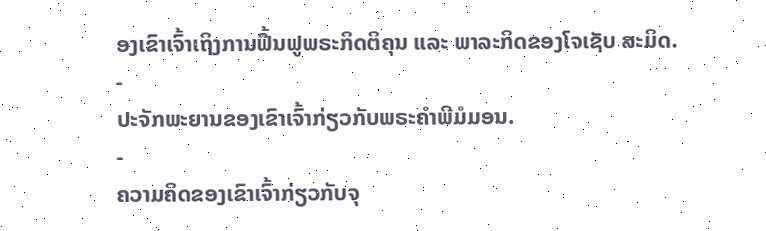ອງເຂົາເຈົ້າເຖິງການຟື້ນຟູພຣະກິດຕິຄຸນ ແລະ ພາລະກິດຂອງໂຈເຊັບ ສະມິດ.
-
ປະຈັກພະຍານຂອງເຂົາເຈົ້າກ່ຽວກັບພຣະຄຳພີມໍມອນ.
-
ຄວາມຄິດຂອງເຂົາເຈົ້າກ່ຽວກັບຈຸ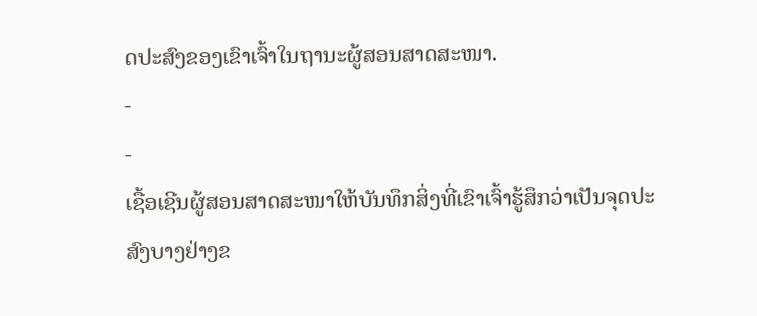ດປະສົງຂອງເຂົາເຈົ້າໃນຖານະຜູ້ສອນສາດສະໜາ.
-
-
ເຊື້ອເຊີນຜູ້ສອນສາດສະໜາໃຫ້ບັນທຶກສິ່ງທີ່ເຂົາເຈົ້າຮູ້ສຶກວ່າເປັນຈຸດປະສົງບາງຢ່າງຂ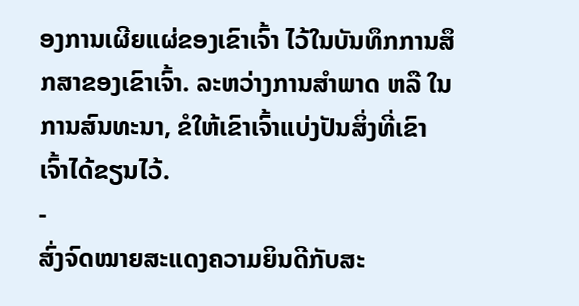ອງການເຜີຍແຜ່ຂອງເຂົາເຈົ້າ ໄວ້ໃນບັນທຶກການສຶກສາຂອງເຂົາເຈົ້າ. ລະຫວ່າງການສຳພາດ ຫລື ໃນການສົນທະນາ, ຂໍໃຫ້ເຂົາເຈົ້າແບ່ງປັນສິ່ງທີ່ເຂົາເຈົ້າໄດ້ຂຽນໄວ້.
-
ສົ່ງຈົດໝາຍສະແດງຄວາມຍິນດີກັບສະ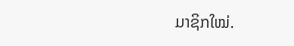ມາຊິກໃໝ່.